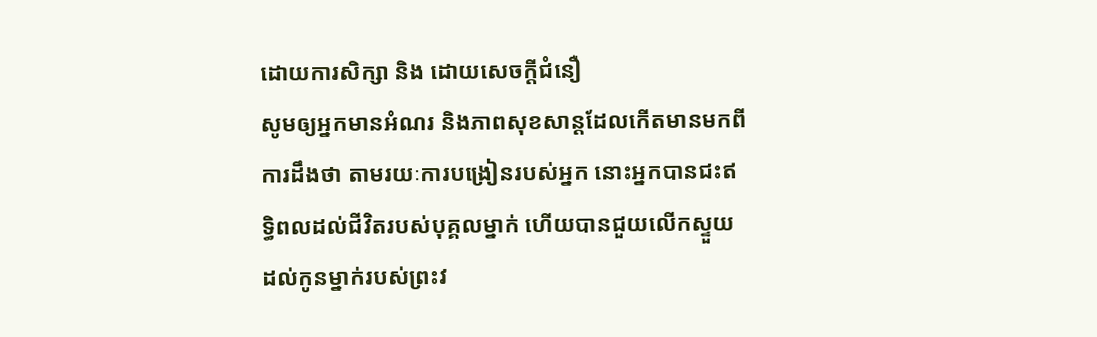ដោយការសិក្សា និង ដោយសេចក្តីជំនឿ
សូមឲ្យអ្នកមានអំណរ និងភាពសុខសាន្ដដែលកើតមានមកពីការដឹងថា តាមរយៈការបង្រៀនរបស់អ្នក នោះអ្នកបានជះឥទ្ធិពលដល់ជីវិតរបស់បុគ្គលម្នាក់ ហើយបានជួយលើកស្ទួយដល់កូនម្នាក់របស់ព្រះវ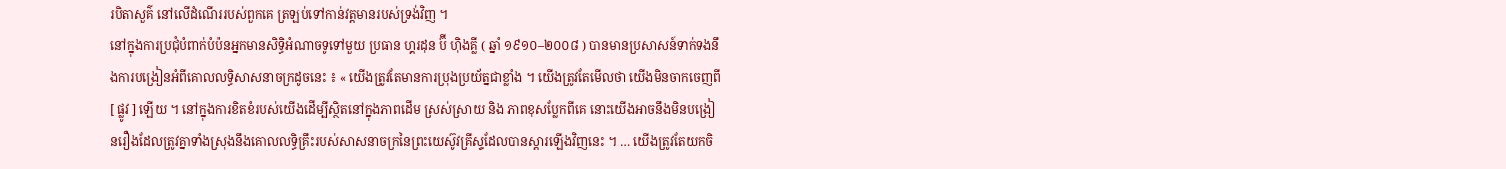របិតាសួគ៌ នៅលើដំណើររបស់ពួកគេ ត្រឡប់ទៅកាន់វត្តមានរបស់ទ្រង់វិញ ។
នៅក្នុងការប្រជុំបំពាក់បំប៉នអ្នកមានសិទ្ធិអំណាចទូទៅមួយ ប្រធាន ហ្គរដុន ប៊ី ហ៊ិងគ្លី ( ឆ្នាំ ១៩១០–២០០៨ ) បានមានប្រសាសន៍ទាក់ទងនឹងការបង្រៀនអំពីគោលលទ្ធិសាសនាចក្រដូចនេះ ៖ « យើងត្រូវតែមានការប្រុងប្រយ័ត្នជាខ្លាំង ។ យើងត្រូវតែមើលថា យើងមិនចាកចេញពី [ ផ្លូវ ] ឡើយ ។ នៅក្នុងការខិតខំរបស់យើងដើម្បីស្ថិតនៅក្នុងភាពដើម ស្រស់ស្រាយ និង ភាពខុសប្លែកពីគេ នោះយើងអាចនឹងមិនបង្រៀនរឿងដែលត្រូវគ្នាទាំងស្រុងនឹងគោលលទ្ធិគ្រឹះរបស់សាសនាចក្រនៃព្រះយេស៊ូវគ្រីស្ទដែលបានស្ដារឡើងវិញនេះ ។ … យើងត្រូវតែយកចិ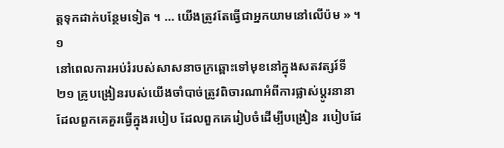ត្តទុកដាក់បន្ថែមទៀត ។ … យើងត្រូវតែធ្វើជាអ្នកយាមនៅលើប៉ម » ។១
នៅពេលការអប់រំរបស់សាសនាចក្រឆ្ពោះទៅមុខនៅក្នុងសតវត្សរ៍ទី ២១ គ្រូបង្រៀនរបស់យើងចាំបាច់ត្រូវពិចារណាអំពីការផ្លាស់ប្ដូរនានា ដែលពួកគេគួរធ្វើក្នុងរបៀប ដែលពួកគេរៀបចំដើម្បីបង្រៀន របៀបដែ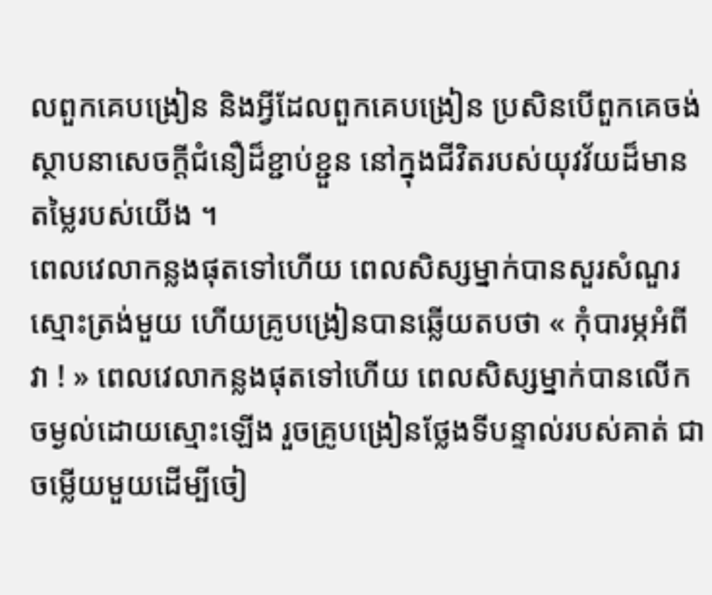លពួកគេបង្រៀន និងអ្វីដែលពួកគេបង្រៀន ប្រសិនបើពួកគេចង់ស្ថាបនាសេចក្តីជំនឿដ៏ខ្ជាប់ខ្ជួន នៅក្នុងជីវិតរបស់យុវវ័យដ៏មានតម្លៃរបស់យើង ។
ពេលវេលាកន្លងផុតទៅហើយ ពេលសិស្សម្នាក់បានសួរសំណួរស្មោះត្រង់មួយ ហើយគ្រូបង្រៀនបានឆ្លើយតបថា « កុំបារម្ភអំពីវា ! » ពេលវេលាកន្លងផុតទៅហើយ ពេលសិស្សម្នាក់បានលើកចម្ងល់ដោយស្មោះឡើង រួចគ្រូបង្រៀនថ្លែងទីបន្ទាល់របស់គាត់ ជាចម្លើយមួយដើម្បីចៀ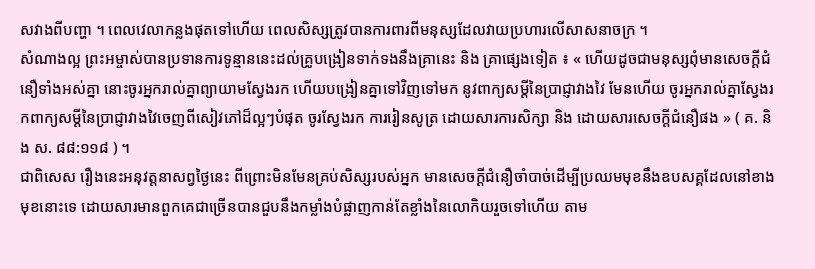សវាងពីបញ្ហា ។ ពេលវេលាកន្លងផុតទៅហើយ ពេលសិស្សត្រូវបានការពារពីមនុស្សដែលវាយប្រហារលើសាសនាចក្រ ។
សំណាងល្អ ព្រះអម្ចាស់បានប្រទានការទូន្មាននេះដល់គ្រូបង្រៀនទាក់ទងនឹងគ្រានេះ និង គ្រាផ្សេងទៀត ៖ « ហើយដូចជាមនុស្សពុំមានសេចក្តីជំនឿទាំងអស់គ្នា នោះចូរអ្នករាល់គ្នាព្យាយាមស្វែងរក ហើយបង្រៀនគ្នាទៅវិញទៅមក នូវពាក្យសម្តីនៃប្រាជ្ញាវាងវៃ មែនហើយ ចូរអ្នករាល់គ្នាស្វែងរកពាក្យសម្តីនៃប្រាជ្ញាវាងវៃចេញពីសៀវភៅដ៏ល្អៗបំផុត ចូរស្វែងរក ការរៀនសូត្រ ដោយសារការសិក្សា និង ដោយសារសេចក្តីជំនឿផង » ( គ. និង ស. ៨៨:១១៨ ) ។
ជាពិសេស រឿងនេះអនុវត្តនាសព្វថ្ងៃនេះ ពីព្រោះមិនមែនគ្រប់សិស្សរបស់អ្នក មានសេចក្ដីជំនឿចាំបាច់ដើម្បីប្រឈមមុខនឹងឧបសគ្គដែលនៅខាងមុខនោះទេ ដោយសារមានពួកគេជាច្រើនបានជួបនឹងកម្លាំងបំផ្លាញកាន់តែខ្លាំងនៃលោកិយរួចទៅហើយ តាម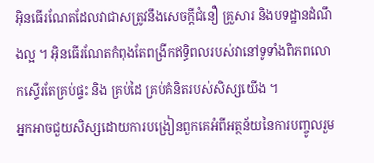អ៊ិនធើរណែតដែលវាជាសត្រូវនឹងសេចក្ដីជំនឿ គ្រួសារ និងបទដ្ឋានដំណឹងល្អ ។ អ៊ិនធើរណែតកំពុងតែពង្រីកឥទ្ធិពលរបស់វានៅទូទាំងពិភពលោកស្ទើរតែគ្រប់ផ្ទះ និង គ្រប់ដៃ គ្រប់គំនិតរបស់សិស្សយើង ។
អ្នកអាចជួយសិស្សដោយការបង្រៀនពួកគេអំពីអត្ថន័យនៃការបញ្ចូលរួម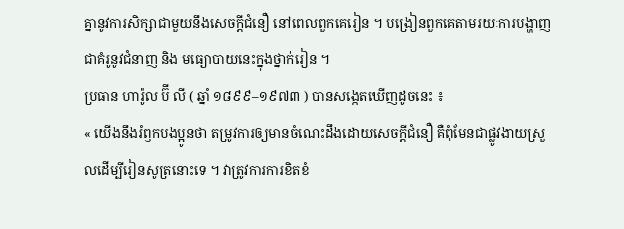គ្នានូវការសិក្សាជាមួយនឹងសេចក្ដីជំនឿ នៅពេលពួកគេរៀន ។ បង្រៀនពួកគេតាមរយៈការបង្ហាញជាគំរូនូវជំនាញ និង មធ្យោបាយនេះក្នុងថ្នាក់រៀន ។
ប្រធាន ហារ៉ូល ប៊ី លី ( ឆ្នាំ ១៨៩៩–១៩៧៣ ) បានសង្កេតឃើញដូចនេះ ៖
« យើងនឹងរំឭកបងប្អូនថា តម្រូវការឲ្យមានចំណេះដឹងដោយសេចក្ដីជំនឿ គឺពុំមែនជាផ្លូវងាយស្រួលដើម្បីរៀនសូត្រនោះទេ ។ វាត្រូវការការខិតខំ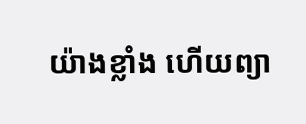យ៉ាងខ្លាំង ហើយព្យា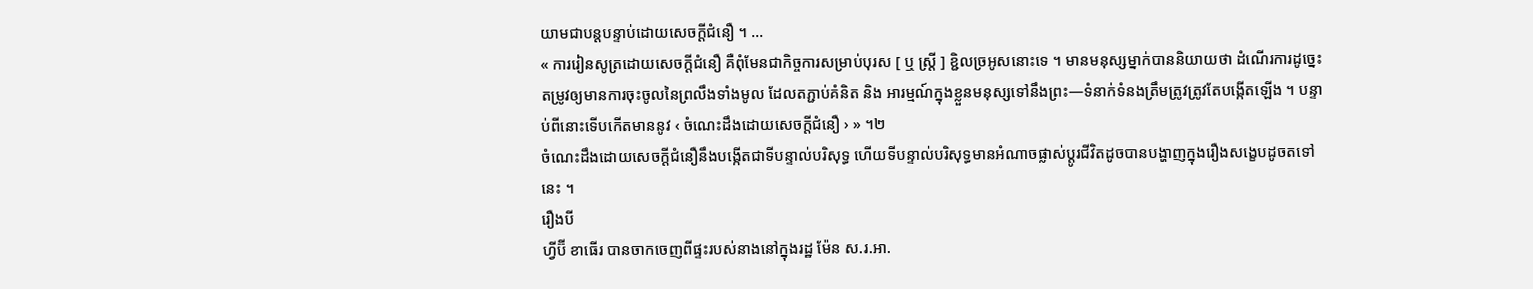យាមជាបន្ដបន្ទាប់ដោយសេចក្ដីជំនឿ ។ …
« ការរៀនសូត្រដោយសេចក្ដីជំនឿ គឺពុំមែនជាកិច្ចការសម្រាប់បុរស [ ឬ ស្ត្រី ] ខ្ជិលច្រអូសនោះទេ ។ មានមនុស្សម្នាក់បាននិយាយថា ដំណើរការដូច្នេះតម្រូវឲ្យមានការចុះចូលនៃព្រលឹងទាំងមូល ដែលតភ្ជាប់គំនិត និង អារម្មណ៍ក្នុងខ្លួនមនុស្សទៅនឹងព្រះ—ទំនាក់ទំនងត្រឹមត្រូវត្រូវតែបង្កើតឡើង ។ បន្ទាប់ពីនោះទើបកើតមាននូវ ‹ ចំណេះដឹងដោយសេចក្ដីជំនឿ › » ។២
ចំណេះដឹងដោយសេចក្ដីជំនឿនឹងបង្កើតជាទីបន្ទាល់បរិសុទ្ធ ហើយទីបន្ទាល់បរិសុទ្ធមានអំណាចផ្លាស់ប្ដូរជីវិតដូចបានបង្ហាញក្នុងរឿងសង្ខេបដូចតទៅនេះ ។
រឿងបី
ហ្វីប៊ី ខាធើរ បានចាកចេញពីផ្ទះរបស់នាងនៅក្នុងរដ្ឋ ម៉ែន ស.រ.អា.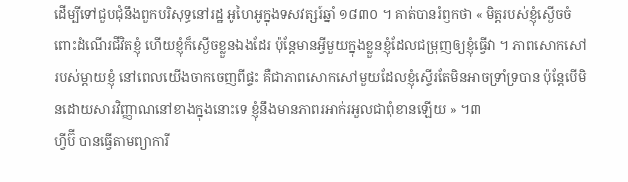ដើម្បីទៅជួបជុំនឹងពួកបរិសុទ្ធនៅរដ្ឋ អូហៃអូក្នុងទសវត្សរ៍ឆ្នាំ ១៨៣០ ។ គាត់បានរំឭកថា « មិត្តរបស់ខ្ញុំស្ងើចចំពោះដំណើរជីវិតខ្ញុំ ហើយខ្ញុំក៏ស្ងើចខ្លួនឯងដែរ ប៉ុន្តែមានអ្វីមួយក្នុងខ្លួនខ្ញុំដែលជម្រុញឲ្យខ្ញុំធ្វើវា ។ ភាពសោកសៅរបស់ម្ដាយខ្ញុំ នៅពេលយើងចាកចេញពីផ្ទះ គឺជាភាពសោកសៅមួយដែលខ្ញុំស្ទើរតែមិនអាចទ្រាំទ្របាន ប៉ុន្តែបើមិនដោយសារវិញ្ញាណនៅខាងក្នុងនោះទេ ខ្ញុំនឹងមានភាពរអាក់រអួលជាពុំខានឡើយ » ។៣
ហ្វីប៊ី បានធ្វើតាមព្យាការី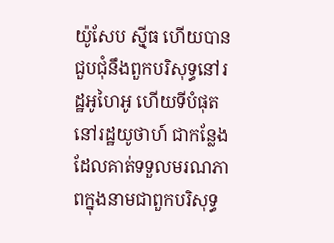យ៉ូសែប ស៊្មីធ ហើយបានជួបជុំនឹងពួកបរិសុទ្ធនៅរដ្ឋអូហៃអូ ហើយទីបំផុតនៅរដ្ឋយូថាហ៍ ជាកន្លែងដែលគាត់ទទួលមរណភាពក្នុងនាមជាពួកបរិសុទ្ធ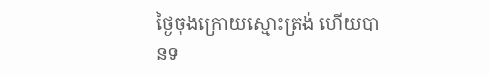ថ្ងៃចុងក្រោយស្មោះត្រង់ ហើយបានទ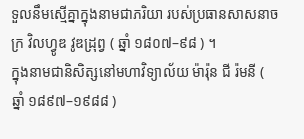ទួលនឹមស្មើគ្នាក្នុងនាមជាភរិយា របស់ប្រធានសាសនាចក្រ វិលហ្វូឌ វូឌដ្រុព្វ ( ឆ្នាំ ១៨០៧–៩៨ ) ។
ក្នុងនាមជានិសិត្សនៅមហាវិទ្យាល័យ ម៉ារ៉ុន ជី រ៉មនី ( ឆ្នាំ ១៨៩៧–១៩៨៨ )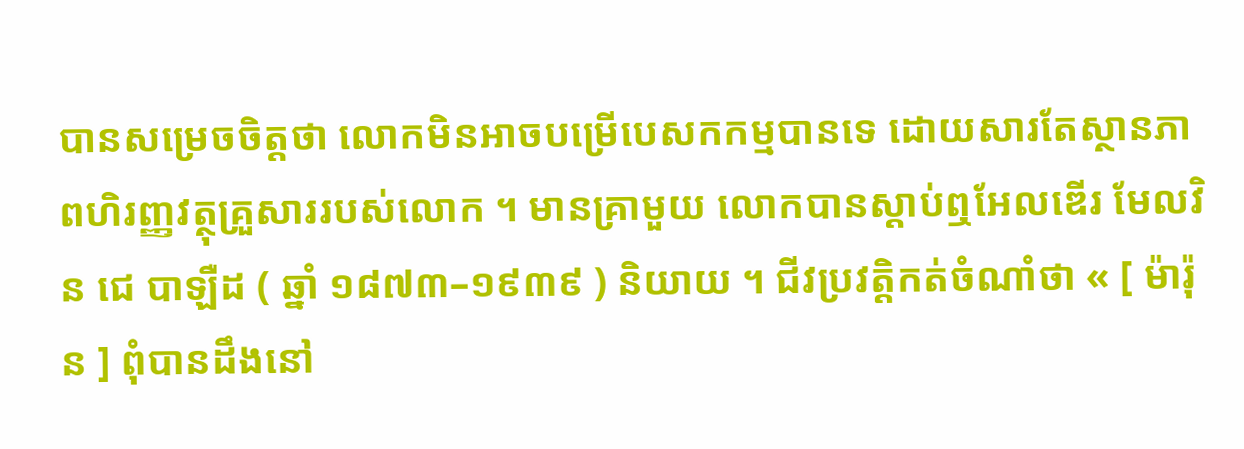បានសម្រេចចិត្តថា លោកមិនអាចបម្រើបេសកកម្មបានទេ ដោយសារតែស្ថានភាពហិរញ្ញវត្ថុគ្រួសាររបស់លោក ។ មានគ្រាមួយ លោកបានស្ដាប់ឮអែលឌើរ មែលវិន ជេ បាឡឺដ ( ឆ្នាំ ១៨៧៣–១៩៣៩ ) និយាយ ។ ជីវប្រវត្តិកត់ចំណាំថា « [ ម៉ារ៉ុន ] ពុំបានដឹងនៅ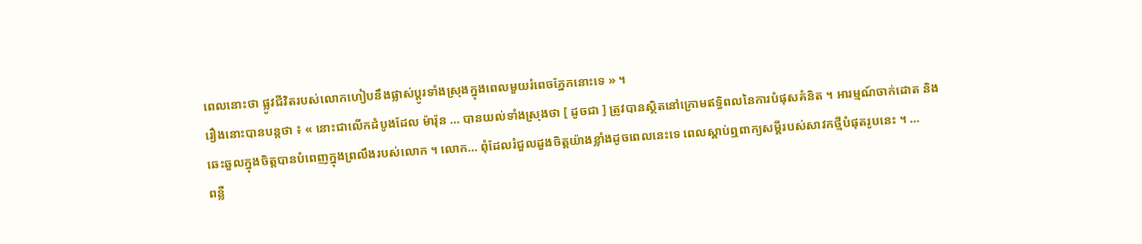ពេលនោះថា ផ្លូវជីវិតរបស់លោកហៀបនឹងផ្លាស់ប្ដូរទាំងស្រុងក្នុងពេលមួយរំពេចភ្នែកនោះទេ » ។
រឿងនោះបានបន្តថា ៖ « នោះជាលើកដំបូងដែល ម៉ារ៉ុន … បានយល់ទាំងស្រុងថា [ ដូចជា ] ត្រូវបានស្ថិតនៅក្រោមឥទ្ធិពលនៃការបំផុសគំនិត ។ អារម្មណ៍ចាក់ដោត និង ឆេះឆួលក្នុងចិត្តបានបំពេញក្នុងព្រលឹងរបស់លោក ។ លោក… ពុំដែលរំជួលដួងចិត្តយ៉ាងខ្លាំងដូចពេលនេះទេ ពេលស្ដាប់ឮពាក្យសម្ដីរបស់សាវកថ្មីបំផុតរូបនេះ ។ …
ពន្លឺ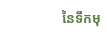នៃទឹកមុ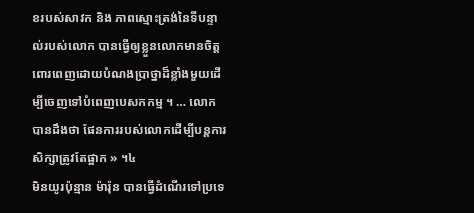ខរបស់សាវក និង ភាពស្មោះត្រង់នៃទីបន្ទាល់របស់លោក បានធ្វើឲ្យខ្លួនលោកមានចិត្តពោរពេញដោយបំណងប្រាថ្នាដ៏ខ្លាំងមួយដើម្បីចេញទៅបំពេញបេសកកម្ម ។ … លោកបានដឹងថា ផែនការរបស់លោកដើម្បីបន្ដការសិក្សាត្រូវតែផ្អាក » ។៤
មិនយូរប៉ុន្មាន ម៉ារ៉ុន បានធ្វើដំណើរទៅប្រទេ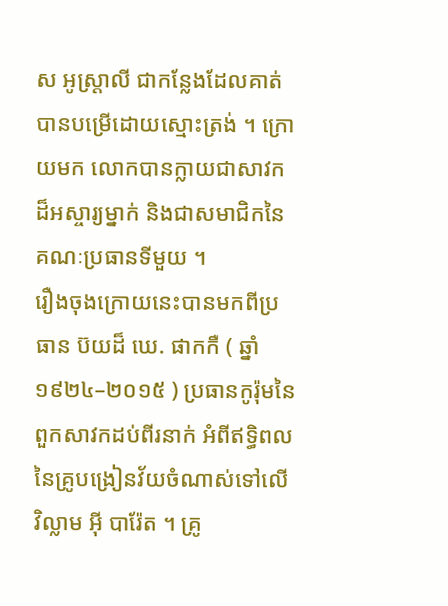ស អូស្ត្រាលី ជាកន្លែងដែលគាត់បានបម្រើដោយស្មោះត្រង់ ។ ក្រោយមក លោកបានក្លាយជាសាវកដ៏អស្ចារ្យម្នាក់ និងជាសមាជិកនៃគណៈប្រធានទីមួយ ។
រឿងចុងក្រោយនេះបានមកពីប្រធាន ប៊យដ៏ ឃេ. ផាកកឺ ( ឆ្នាំ ១៩២៤–២០១៥ ) ប្រធានកូរ៉ុមនៃពួកសាវកដប់ពីរនាក់ អំពីឥទ្ធិពលនៃគ្រូបង្រៀនវ័យចំណាស់ទៅលើ វិល្លាម អ៊ី បារ៉ែត ។ គ្រូ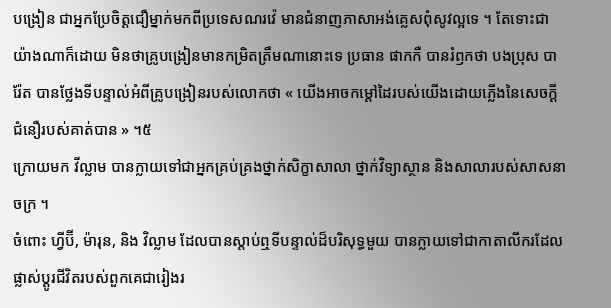បង្រៀន ជាអ្នកប្រែចិត្តជឿម្នាក់មកពីប្រទេសណរវ៉េ មានជំនាញភាសាអង់គ្លេសពុំសូវល្អទេ ។ តែទោះជាយ៉ាងណាក៏ដោយ មិនថាគ្រូបង្រៀនមានកម្រិតត្រឹមណានោះទេ ប្រធាន ផាកកឺ បានរំឭកថា បងប្រុស បារ៉ែត បានថ្លែងទីបន្ទាល់អំពីគ្រូបង្រៀនរបស់លោកថា « យើងអាចកម្ដៅដៃរបស់យើងដោយភ្លើងនៃសេចក្ដីជំនឿរបស់គាត់បាន » ។៥
ក្រោយមក វីល្លាម បានក្លាយទៅជាអ្នកគ្រប់គ្រងថ្នាក់សិក្ខាសាលា ថ្នាក់វិទ្យាស្ថាន និងសាលារបស់សាសនាចក្រ ។
ចំពោះ ហ្វីប៊ី, ម៉ារុន, និង វិល្លាម ដែលបានស្ដាប់ឮទីបន្ទាល់ដ៏បរិសុទ្ធមួយ បានក្លាយទៅជាកាតាលីករដែលផ្លាស់ប្ដូរជីវិតរបស់ពួកគេជារៀងរ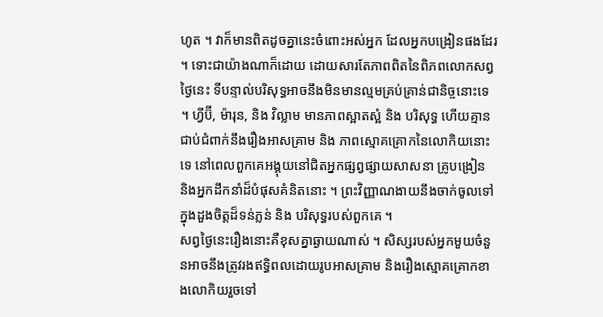ហូត ។ វាក៏មានពិតដូចគ្នានេះចំពោះអស់អ្នក ដែលអ្នកបង្រៀនផងដែរ ។ ទោះជាយ៉ាងណាក៏ដោយ ដោយសារតែភាពពិតនៃពិភពលោកសព្វថ្ងៃនេះ ទីបន្ទាល់បរិសុទ្ធអាចនឹងមិនមានល្មមគ្រប់គ្រាន់ជានិច្ចនោះទេ ។ ហ្វីប៊ី, ម៉ារុន, និង វិល្លាម មានភាពស្អាតស្អំ និង បរិសុទ្ធ ហើយគ្មានជាប់ជំពាក់នឹងរឿងអាសគ្រាម និង ភាពស្មោគគ្រោកនៃលោកិយនោះទេ នៅពេលពួកគេអង្គុយនៅជិតអ្នកផ្សព្វផ្សាយសាសនា គ្រូបង្រៀន និងអ្នកដឹកនាំដ៏បំផុសគំនិតនោះ ។ ព្រះវិញ្ញាណងាយនឹងចាក់ចូលទៅក្នុងដួងចិត្តដ៏ទន់ភ្លន់ និង បរិសុទ្ធរបស់ពួកគេ ។
សព្វថ្ងៃនេះរឿងនោះគឺខុសគ្នាឆ្ងាយណាស់ ។ សិស្សរបស់អ្នកមួយចំនួនអាចនឹងត្រូវរងឥទ្ធិពលដោយរូបអាសគ្រាម និងរឿងស្មោគគ្រោកខាងលោកិយរួចទៅ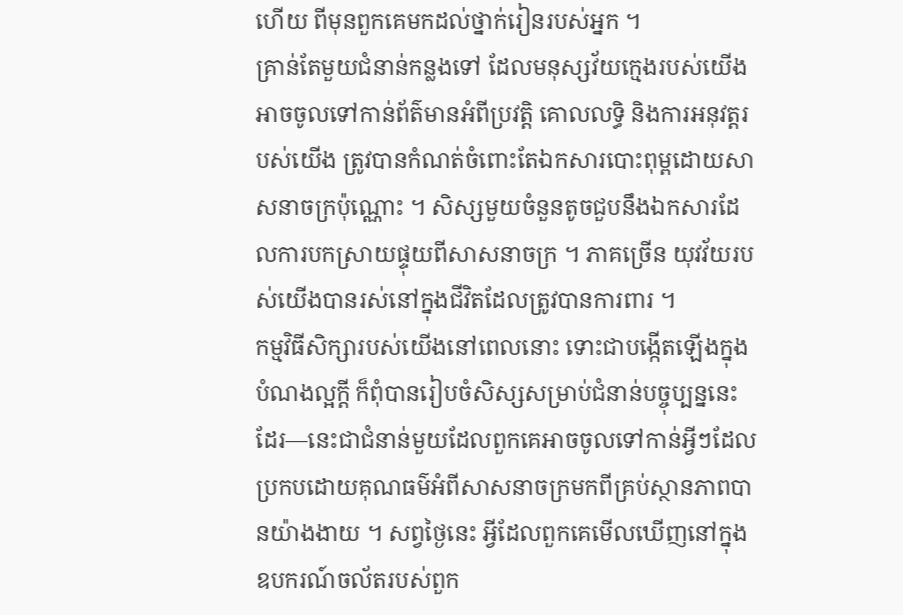ហើយ ពីមុនពួកគេមកដល់ថ្នាក់រៀនរបស់អ្នក ។
គ្រាន់តែមួយជំនាន់កន្លងទៅ ដែលមនុស្សវ័យក្មេងរបស់យើងអាចចូលទៅកាន់ព័ត៌មានអំពីប្រវត្តិ គោលលទ្ធិ និងការអនុវត្តរបស់យើង ត្រូវបានកំណត់ចំពោះតែឯកសារបោះពុម្ពដោយសាសនាចក្រប៉ុណ្ណោះ ។ សិស្សមួយចំនួនតូចជួបនឹងឯកសារដែលការបកស្រាយផ្ទុយពីសាសនាចក្រ ។ ភាគច្រើន យុវវ័យរបស់យើងបានរស់នៅក្នុងជីវិតដែលត្រូវបានការពារ ។
កម្មវិធីសិក្សារបស់យើងនៅពេលនោះ ទោះជាបង្កើតឡើងក្នុងបំណងល្អក្ដី ក៏ពុំបានរៀបចំសិស្សសម្រាប់ជំនាន់បច្ចុប្បន្ននេះដែរ—នេះជាជំនាន់មួយដែលពួកគេអាចចូលទៅកាន់អ្វីៗដែលប្រកបដោយគុណធម៌អំពីសាសនាចក្រមកពីគ្រប់ស្ថានភាពបានយ៉ាងងាយ ។ សព្វថ្ងៃនេះ អ្វីដែលពួកគេមើលឃើញនៅក្នុងឧបករណ៍ចល័តរបស់ពួក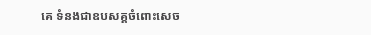គេ ទំនងជាឧបសគ្គចំពោះសេច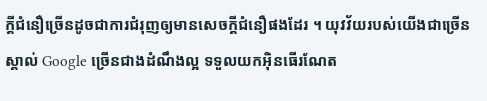ក្ដីជំនឿច្រើនដូចជាការជំរុញឲ្យមានសេចក្តីជំនឿផងដែរ ។ យុវវ័យរបស់យើងជាច្រើនស្គាល់ Google ច្រើនជាងដំណឹងល្អ ទទួលយកអ៊ិនធើរណែត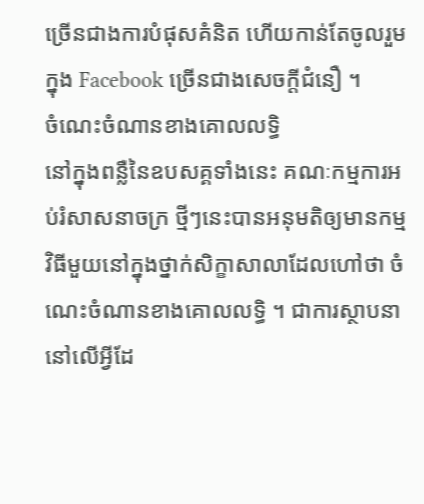ច្រើនជាងការបំផុសគំនិត ហើយកាន់តែចូលរួមក្នុង Facebook ច្រើនជាងសេចក្ដីជំនឿ ។
ចំណេះចំណានខាងគោលលទ្ធិ
នៅក្នុងពន្លឺនៃឧបសគ្គទាំងនេះ គណៈកម្មការអប់រំសាសនាចក្រ ថ្មីៗនេះបានអនុមតិឲ្យមានកម្មវិធីមួយនៅក្នុងថ្នាក់សិក្ខាសាលាដែលហៅថា ចំណេះចំណានខាងគោលលទ្ធិ ។ ជាការស្ថាបនានៅលើអ្វីដែ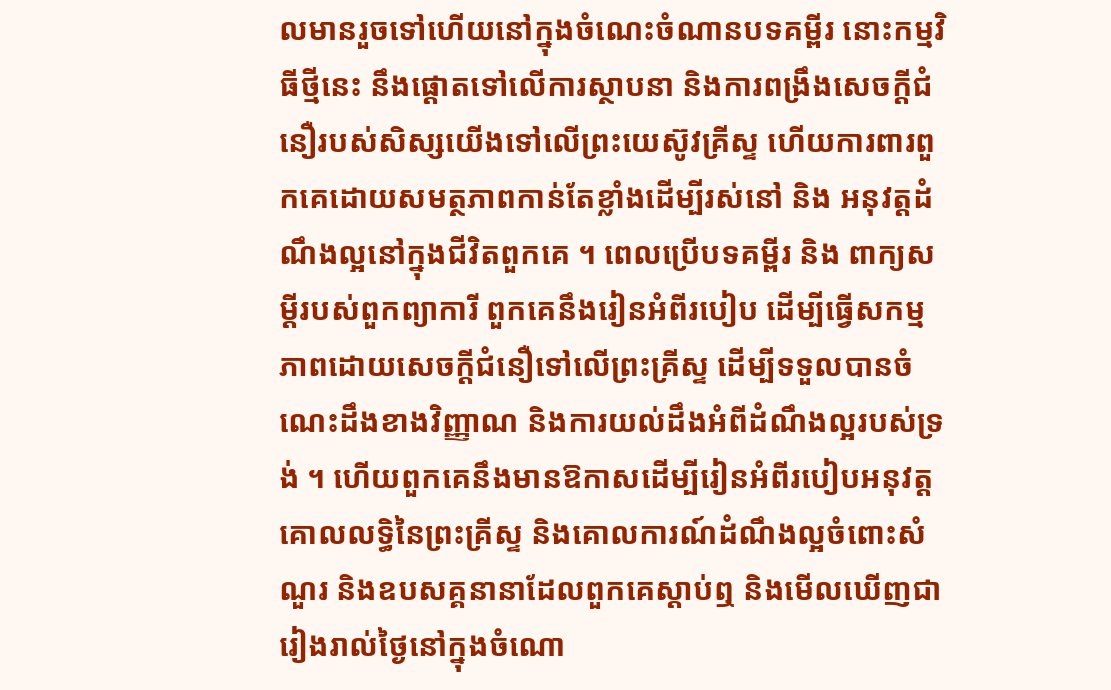លមានរួចទៅហើយនៅក្នុងចំណេះចំណានបទគម្ពីរ នោះកម្មវិធីថ្មីនេះ នឹងផ្ដោតទៅលើការស្ថាបនា និងការពង្រឹងសេចក្ដីជំនឿរបស់សិស្សយើងទៅលើព្រះយេស៊ូវគ្រីស្ទ ហើយការពារពួកគេដោយសមត្ថភាពកាន់តែខ្លាំងដើម្បីរស់នៅ និង អនុវត្តដំណឹងល្អនៅក្នុងជីវិតពួកគេ ។ ពេលប្រើបទគម្ពីរ និង ពាក្យសម្ដីរបស់ពួកព្យាការី ពួកគេនឹងរៀនអំពីរបៀប ដើម្បីធ្វើសកម្មភាពដោយសេចក្ដីជំនឿទៅលើព្រះគ្រីស្ទ ដើម្បីទទួលបានចំណេះដឹងខាងវិញ្ញាណ និងការយល់ដឹងអំពីដំណឹងល្អរបស់ទ្រង់ ។ ហើយពួកគេនឹងមានឱកាសដើម្បីរៀនអំពីរបៀបអនុវត្តគោលលទ្ធិនៃព្រះគ្រីស្ទ និងគោលការណ៍ដំណឹងល្អចំពោះសំណួរ និងឧបសគ្គនានាដែលពួកគេស្ដាប់ឮ និងមើលឃើញជារៀងរាល់ថ្ងៃនៅក្នុងចំណោ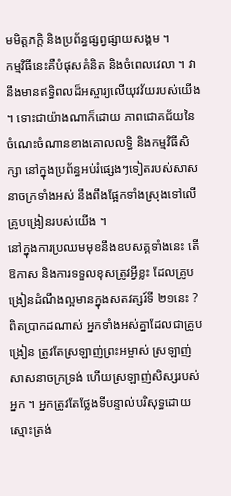មមិត្តភក្ដិ និងប្រព័ន្ធផ្សព្វផ្សាយសង្គម ។
កម្មវិធីនេះគឺបំផុសគំនិត និងចំពេលវេលា ។ វានឹងមានឥទ្ធិពលដ៏អស្ចារ្យលើយុវវ័យរបស់យើង ។ ទោះជាយ៉ាងណាក៏ដោយ ភាពជោគជ័យនៃចំណេះចំណានខាងគោលលទ្ធិ និងកម្មវិធីសិក្សា នៅក្នុងប្រព័ន្ធអប់រំផ្សេងៗទៀតរបស់សាសនាចក្រទាំងអស់ នឹងពឹងផ្អែកទាំងស្រុងទៅលើគ្រូបង្រៀនរបស់យើង ។
នៅក្នុងការប្រឈមមុខនឹងឧបសគ្គទាំងនេះ តើឱកាស និងការទទួលខុសត្រូវអ្វីខ្លះ ដែលគ្រូបង្រៀនដំណឹងល្អមានក្នុងសតវត្សរ៍ទី ២១នេះ ? ពិតប្រាកដណាស់ អ្នកទាំងអស់គ្នាដែលជាគ្រូបង្រៀន ត្រូវតែស្រឡាញ់ព្រះអម្ចាស់ ស្រឡាញ់សាសនាចក្រទ្រង់ ហើយស្រឡាញ់សិស្សរបស់អ្នក ។ អ្នកត្រូវតែថ្លែងទីបន្ទាល់បរិសុទ្ធដោយស្មោះត្រង់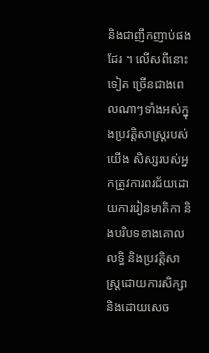និងជាញឹកញាប់ផងដែរ ។ លើសពីនោះទៀត ច្រើនជាងពេលណាៗទាំងអស់ក្នុងប្រវត្តិសាស្ត្ររបស់យើង សិស្សរបស់អ្នកត្រូវការពរជ័យដោយការរៀនមាតិកា និងបរិបទខាងគោលលទ្ធិ និងប្រវត្តិសាស្ត្រដោយការសិក្សា និងដោយសេច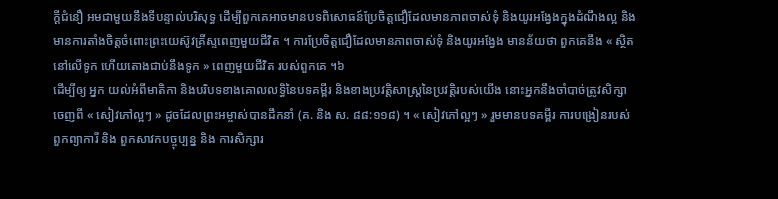ក្ដីជំនឿ អមជាមួយនឹងទីបន្ទាល់បរិសុទ្ធ ដើម្បីពួកគេអាចមានបទពិសោធន៍ប្រែចិត្តជឿដែលមានភាពចាស់ទុំ និងយូរអង្វែងក្នុងដំណឹងល្អ និង មានការតាំងចិត្តចំពោះព្រះយេស៊ូវគ្រីស្ទពេញមួយជីវិត ។ ការប្រែចិត្តជឿដែលមានភាពចាស់ទុំ និងយូរអង្វែង មានន័យថា ពួកគេនឹង « ស្ថិតនៅលើទូក ហើយតោងជាប់នឹងទូក » ពេញមួយជីវិត របស់ពួកគេ ។៦
ដើម្បីឲ្យ អ្នក យល់អំពីមាតិកា និងបរិបទខាងគោលលទ្ធិនៃបទគម្ពីរ និងខាងប្រវត្តិសាស្ត្រនៃប្រវត្តិរបស់យើង នោះអ្នកនឹងចាំបាច់ត្រូវសិក្សាចេញពី « សៀវភៅល្អៗ » ដូចដែលព្រះអម្ចាស់បានដឹកនាំ (គ. និង ស. ៨៨:១១៨) ។ « សៀវភៅល្អៗ » រួមមានបទគម្ពីរ ការបង្រៀនរបស់ពួកព្យាការី និង ពួកសាវកបច្ចុប្បន្ន និង ការសិក្សារ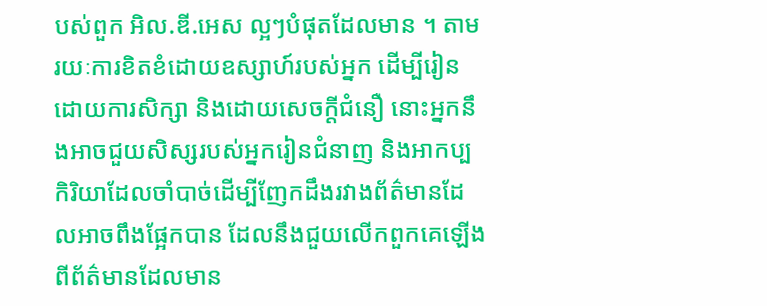បស់ពួក អិល.ឌី.អេស ល្អៗបំផុតដែលមាន ។ តាមរយៈការខិតខំដោយឧស្សាហ៍របស់អ្នក ដើម្បីរៀនដោយការសិក្សា និងដោយសេចក្ដីជំនឿ នោះអ្នកនឹងអាចជួយសិស្សរបស់អ្នករៀនជំនាញ និងអាកប្បកិរិយាដែលចាំបាច់ដើម្បីញែកដឹងរវាងព័ត៌មានដែលអាចពឹងផ្អែកបាន ដែលនឹងជួយលើកពួកគេឡើង ពីព័ត៌មានដែលមាន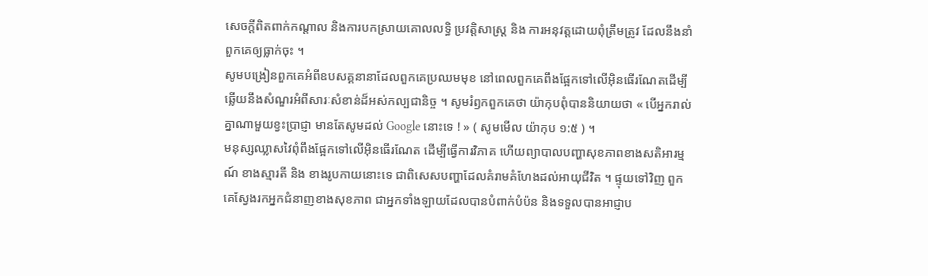សេចក្ដីពិតពាក់កណ្ដាល និងការបកស្រាយគោលលទ្ធិ ប្រវត្តិសាស្ត្រ និង ការអនុវត្តដោយពុំត្រឹមត្រូវ ដែលនឹងនាំពួកគេឲ្យធ្លាក់ចុះ ។
សូមបង្រៀនពួកគេអំពីឧបសគ្គនានាដែលពួកគេប្រឈមមុខ នៅពេលពួកគេពឹងផ្អែកទៅលើអ៊ិនធើរណែតដើម្បីឆ្លើយនឹងសំណួរអំពីសារៈសំខាន់ដ៏អស់កល្បជានិច្ច ។ សូមរំឭកពួកគេថា យ៉ាកុបពុំបាននិយាយថា « បើអ្នករាល់គ្នាណាមួយខ្វះប្រាជ្ញា មានតែសូមដល់ Google នោះទេ ! » ( សូមមើល យ៉ាកុប ១:៥ ) ។
មនុស្សឈ្លាសវៃពុំពឹងផ្អែកទៅលើអ៊ិនធើរណែត ដើម្បីធ្វើការវិភាគ ហើយព្យាបាលបញ្ហាសុខភាពខាងសតិអារម្មណ៍ ខាងស្មារតី និង ខាងរូបកាយនោះទេ ជាពិសេសបញ្ហាដែលគំរាមគំហែងដល់អាយុជីវិត ។ ផ្ទុយទៅវិញ ពួកគេស្វែងរកអ្នកជំនាញខាងសុខភាព ជាអ្នកទាំងឡាយដែលបានបំពាក់បំប៉ន និងទទួលបានអាជ្ញាប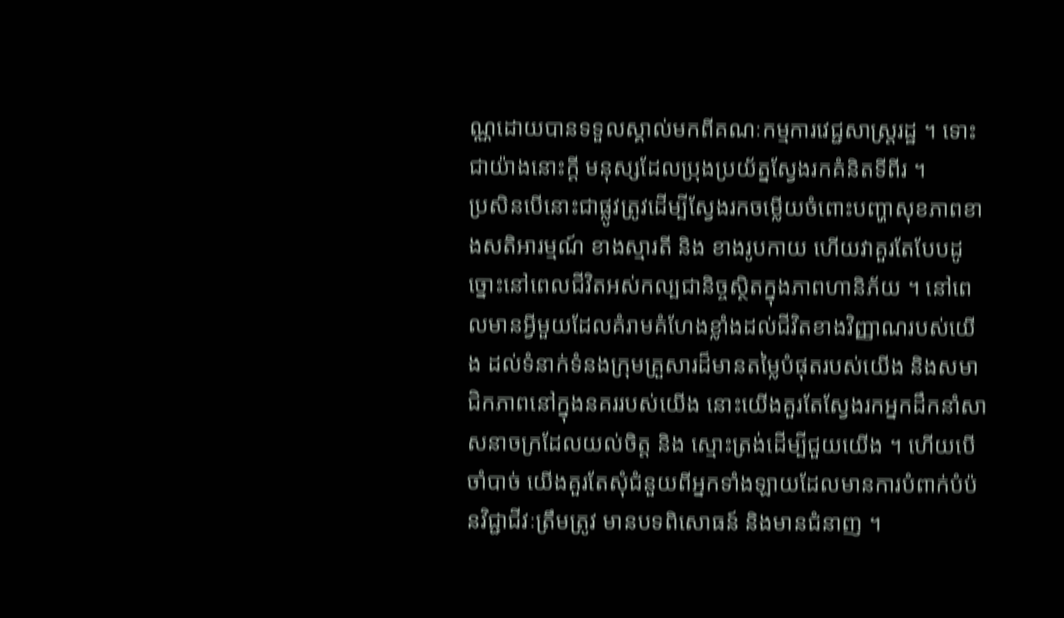ណ្ណដោយបានទទួលស្គាល់មកពីគណៈកម្មការវេជ្ជសាស្ត្ររដ្ឋ ។ ទោះជាយ៉ាងនោះក្ដី មនុស្សដែលប្រុងប្រយ័ត្នស្វែងរកគំនិតទីពីរ ។
ប្រសិនបើនោះជាផ្លូវត្រូវដើម្បីស្វែងរកចម្លើយចំពោះបញ្ហាសុខភាពខាងសតិអារម្មណ៍ ខាងស្មារតី និង ខាងរូបកាយ ហើយវាគួរតែបែបដូច្នោះនៅពេលជីវិតអស់កល្បជានិច្ចស្ថិតក្នុងភាពហានិភ័យ ។ នៅពេលមានអ្វីមួយដែលគំរាមគំហែងខ្លាំងដល់ជីវិតខាងវិញ្ញាណរបស់យើង ដល់ទំនាក់ទំនងក្រុមគ្រួសារដ៏មានតម្លៃបំផុតរបស់យើង និងសមាជិកភាពនៅក្នុងនគររបស់យើង នោះយើងគួរតែស្វែងរកអ្នកដឹកនាំសាសនាចក្រដែលយល់ចិត្ត និង ស្មោះត្រង់ដើម្បីជួយយើង ។ ហើយបើចាំបាច់ យើងគួរតែសុំជំនួយពីអ្នកទាំងឡាយដែលមានការបំពាក់បំប៉នវិជ្ជាជីវៈត្រឹមត្រូវ មានបទពិសោធន៍ និងមានជំនាញ ។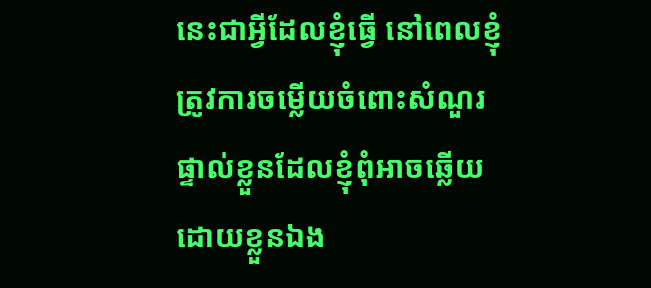នេះជាអ្វីដែលខ្ញុំធ្វើ នៅពេលខ្ញុំត្រូវការចម្លើយចំពោះសំណួរផ្ទាល់ខ្លួនដែលខ្ញុំពុំអាចឆ្លើយដោយខ្លួនឯង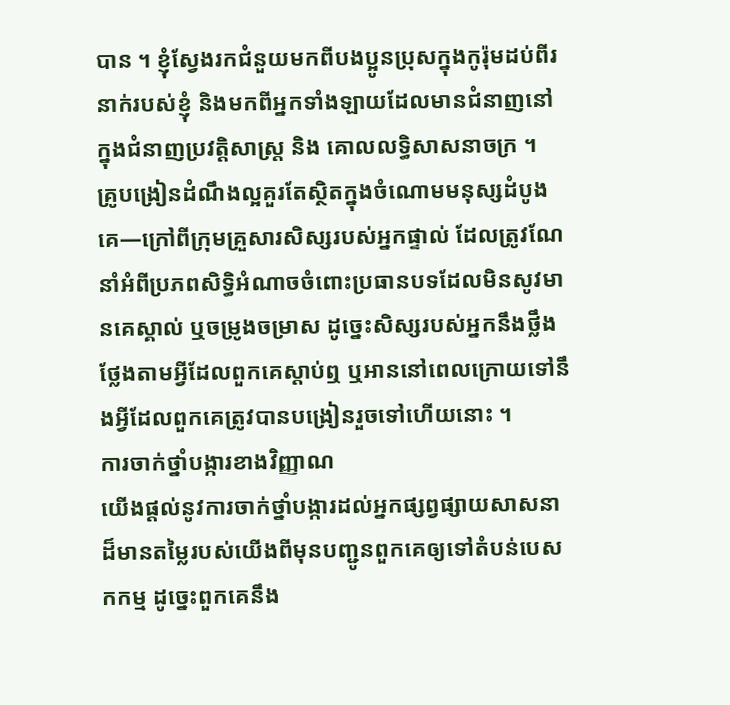បាន ។ ខ្ញុំស្វែងរកជំនួយមកពីបងប្អូនប្រុសក្នុងកូរ៉ុមដប់ពីរនាក់របស់ខ្ញុំ និងមកពីអ្នកទាំងឡាយដែលមានជំនាញនៅក្នុងជំនាញប្រវត្តិសាស្ត្រ និង គោលលទ្ធិសាសនាចក្រ ។
គ្រូបង្រៀនដំណឹងល្អគួរតែស្ថិតក្នុងចំណោមមនុស្សដំបូងគេ—ក្រៅពីក្រុមគ្រួសារសិស្សរបស់អ្នកផ្ទាល់ ដែលត្រូវណែនាំអំពីប្រភពសិទ្ធិអំណាចចំពោះប្រធានបទដែលមិនសូវមានគេស្គាល់ ឬចម្រូងចម្រាស ដូច្នេះសិស្សរបស់អ្នកនឹងថ្លឹងថ្លែងតាមអ្វីដែលពួកគេស្ដាប់ឮ ឬអាននៅពេលក្រោយទៅនឹងអ្វីដែលពួកគេត្រូវបានបង្រៀនរួចទៅហើយនោះ ។
ការចាក់ថ្នាំបង្ការខាងវិញ្ញាណ
យើងផ្ដល់នូវការចាក់ថ្នាំបង្ការដល់អ្នកផ្សព្វផ្សាយសាសនាដ៏មានតម្លៃរបស់យើងពីមុនបញ្ជូនពួកគេឲ្យទៅតំបន់បេសកកម្ម ដូច្នេះពួកគេនឹង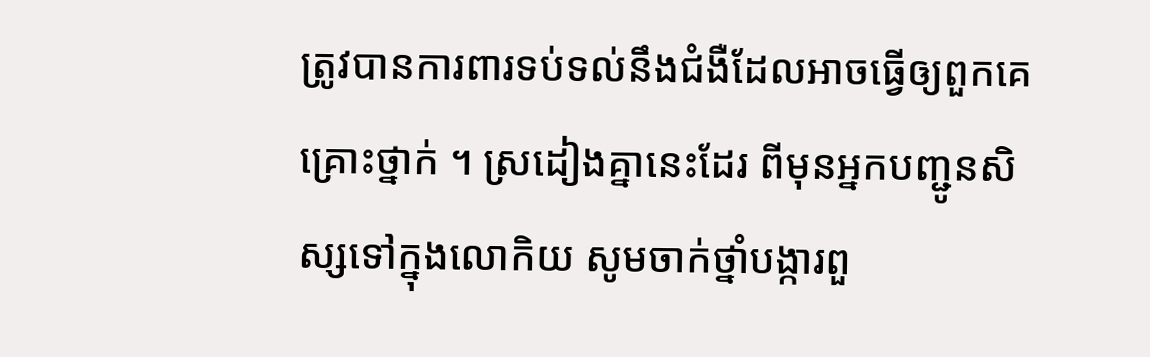ត្រូវបានការពារទប់ទល់នឹងជំងឺដែលអាចធ្វើឲ្យពួកគេគ្រោះថ្នាក់ ។ ស្រដៀងគ្នានេះដែរ ពីមុនអ្នកបញ្ជូនសិស្សទៅក្នុងលោកិយ សូមចាក់ថ្នាំបង្ការពួ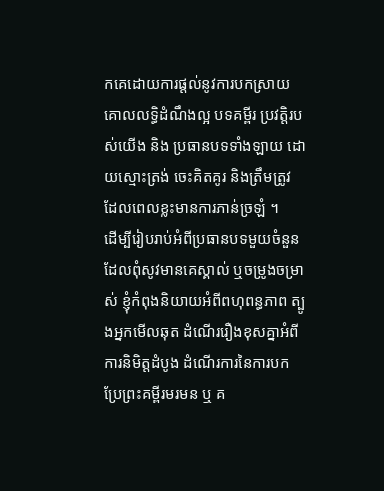កគេដោយការផ្ដល់នូវការបកស្រាយគោលលទ្ធិដំណឹងល្អ បទគម្ពីរ ប្រវត្តិរបស់យើង និង ប្រធានបទទាំងឡាយ ដោយស្មោះត្រង់ ចេះគិតគូរ និងត្រឹមត្រូវ ដែលពេលខ្លះមានការភាន់ច្រឡំ ។
ដើម្បីរៀបរាប់អំពីប្រធានបទមួយចំនួនដែលពុំសូវមានគេស្គាល់ ឬចម្រូងចម្រាស់ ខ្ញុំកំពុងនិយាយអំពីពហុពន្ធភាព ត្បូងអ្នកមើលឆុត ដំណើររឿងខុសគ្នាអំពីការនិមិត្តដំបូង ដំណើរការនៃការបកប្រែព្រះគម្ពីរមរមន ឬ គ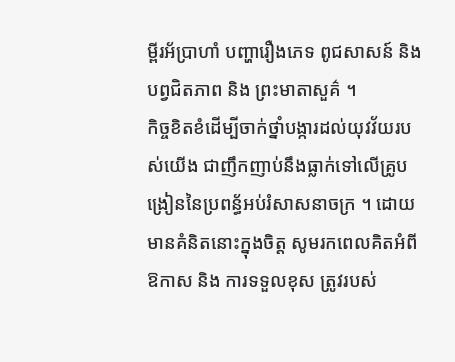ម្ពីរអ័ប្រាហាំ បញ្ហារឿងភេទ ពូជសាសន៍ និងបព្វជិតភាព និង ព្រះមាតាសួគ៌ ។
កិច្ចខិតខំដើម្បីចាក់ថ្នាំបង្ការដល់យុវវ័យរបស់យើង ជាញឹកញាប់នឹងធ្លាក់ទៅលើគ្រូបង្រៀននៃប្រពន្ធ័អប់រំសាសនាចក្រ ។ ដោយមានគំនិតនោះក្នុងចិត្ត សូមរកពេលគិតអំពីឱកាស និង ការទទួលខុស ត្រូវរបស់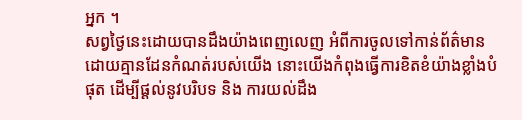អ្នក ។
សព្វថ្ងៃនេះដោយបានដឹងយ៉ាងពេញលេញ អំពីការចូលទៅកាន់ព័ត៌មាន ដោយគ្មានដែនកំណត់របស់យើង នោះយើងកំពុងធ្វើការខិតខំយ៉ាងខ្លាំងបំផុត ដើម្បីផ្ដល់នូវបរិបទ និង ការយល់ដឹង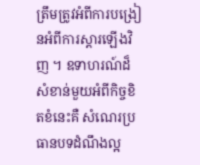ត្រឹមត្រូវអំពីការបង្រៀនអំពីការស្ដារឡើងវិញ ។ ឧទាហរណ៍ដ៏សំខាន់មួយអំពីកិច្ចខិតខំនេះគឺ សំណេរប្រធានបទដំណឹងល្អ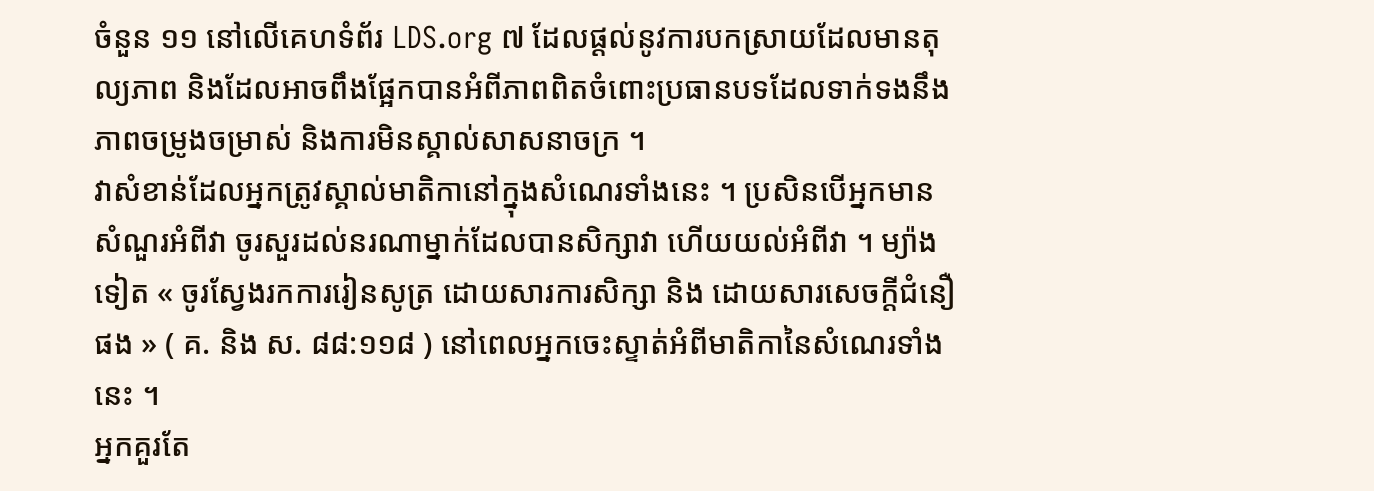ចំនួន ១១ នៅលើគេហទំព័រ LDS.org ៧ ដែលផ្ដល់នូវការបកស្រាយដែលមានតុល្យភាព និងដែលអាចពឹងផ្អែកបានអំពីភាពពិតចំពោះប្រធានបទដែលទាក់ទងនឹងភាពចម្រូងចម្រាស់ និងការមិនស្គាល់សាសនាចក្រ ។
វាសំខាន់ដែលអ្នកត្រូវស្គាល់មាតិកានៅក្នុងសំណេរទាំងនេះ ។ ប្រសិនបើអ្នកមានសំណួរអំពីវា ចូរសួរដល់នរណាម្នាក់ដែលបានសិក្សាវា ហើយយល់អំពីវា ។ ម្យ៉ាងទៀត « ចូរស្វែងរកការរៀនសូត្រ ដោយសារការសិក្សា និង ដោយសារសេចក្តីជំនឿផង » ( គ. និង ស. ៨៨:១១៨ ) នៅពេលអ្នកចេះស្ទាត់អំពីមាតិកានៃសំណេរទាំងនេះ ។
អ្នកគួរតែ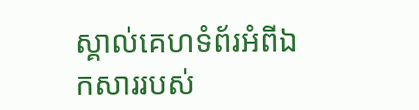ស្គាល់គេហទំព័រអំពីឯកសាររបស់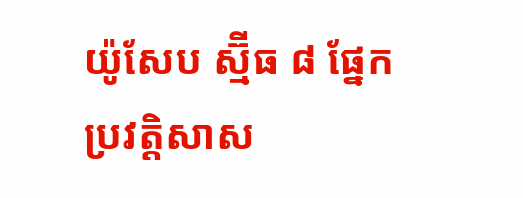យ៉ូសែប ស្ម៊ីធ ៨ ផ្នែកប្រវត្តិសាស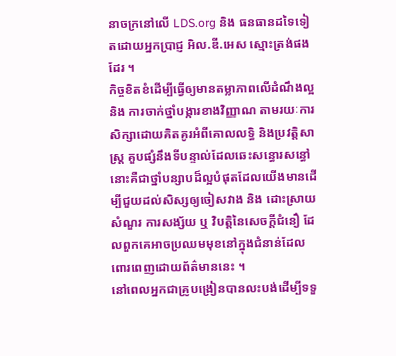នាចក្រនៅលើ LDS.org និង ធនធានដទៃទៀតដោយអ្នកប្រាជ្ញ អិល.ឌី.អេស ស្មោះត្រង់ផងដែរ ។
កិច្ចខិតខំដើម្បីធ្វើឲ្យមានតម្លាភាពលើដំណឹងល្អ និង ការចាក់ថ្នាំបង្ការខាងវិញ្ញាណ តាមរយៈការសិក្សាដោយគិតគូរអំពីគោលលទ្ធិ និងប្រវត្តិសាស្ត្រ គួបផ្សំនឹងទីបន្ទាល់ដែលឆេះសន្ធោរសន្ធៅ នោះគឺជាថ្នាំបន្សាបដ៏ល្អបំផុតដែលយើងមានដើម្បីជួយដល់សិស្សឲ្យចៀសវាង និង ដោះស្រាយសំណួរ ការសង្ស័យ ឬ វិបត្តិនៃសេចក្ដីជំនឿ ដែលពួកគេអាចប្រឈមមុខនៅក្នុងជំនាន់ដែលពោរពេញដោយព័ត៌មាននេះ ។
នៅពេលអ្នកជាគ្រូបង្រៀនបានលះបង់ដើម្បីទទួ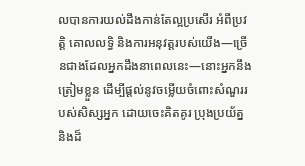លបានការយល់ដឹងកាន់តែល្អប្រសើរ អំពីប្រវត្តិ គោលលទ្ធិ និងការអនុវត្តរបស់យើង—ច្រើនជាងដែលអ្នកដឹងនាពេលនេះ—នោះអ្នកនឹងត្រៀមខ្លួន ដើម្បីផ្ដល់នូវចម្លើយចំពោះសំណួររបស់សិស្សអ្នក ដោយចេះគិតគូរ ប្រុងប្រយ័ត្ន និងដ៏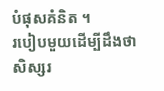បំផុសគំនិត ។
របៀបមួយដើម្បីដឹងថាសិស្សរ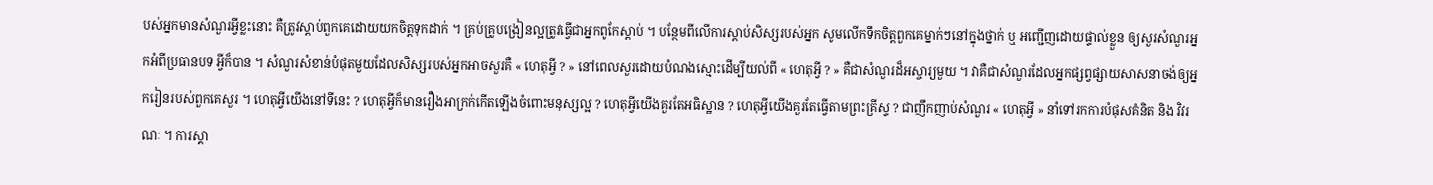បស់អ្នកមានសំណួរអ្វីខ្លះនោះ គឺត្រូវស្ដាប់ពួកគេដោយយកចិត្តទុកដាក់ ។ គ្រប់គ្រូបង្រៀនល្អត្រូវធ្វើជាអ្នកពូកែស្ដាប់ ។ បន្ថែមពីលើការស្ដាប់សិស្សរបស់អ្នក សូមលើកទឹកចិត្តពួកគេម្នាក់ៗនៅក្នុងថ្នាក់ ឬ អញ្ជើញដោយផ្ទាល់ខ្លួន ឲ្យសួរសំណួរអ្នកអំពីប្រធានបទ អ្វីក៏បាន ។ សំណួរសំខាន់បំផុតមួយដែលសិស្សរបស់អ្នកអាចសួរគឺ « ហេតុអ្វី ? » នៅពេលសួរដោយបំណងស្មោះដើម្បីយល់ពី « ហេតុអ្វី ? » គឺជាសំណួរដ៏អស្ចារ្យមួយ ។ វាគឺជាសំណួរដែលអ្នកផ្សព្វផ្សាយសាសនាចង់ឲ្យអ្នករៀនរបស់ពួកគេសួរ ។ ហេតុអ្វីយើងនៅទីនេះ ? ហេតុអ្វីក៏មានរឿងអាក្រក់កើតឡើងចំពោះមនុស្សល្អ ? ហេតុអ្វីយើងគួរតែអធិស្ឋាន ? ហេតុអ្វីយើងគួរតែធ្វើតាមព្រះគ្រីស្ទ ? ជាញឹកញាប់សំណួរ « ហេតុអ្វី » នាំទៅរកការបំផុសគំនិត និង វិវរណៈ ។ ការស្គា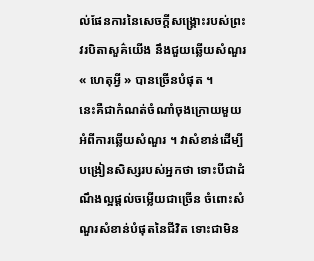ល់ផែនការនៃសេចក្ដីសង្គ្រោះរបស់ព្រះវរបិតាសួគ៌យើង នឹងជួយឆ្លើយសំណួរ « ហេតុអ្វី » បានច្រើនបំផុត ។
នេះគឺជាកំណត់ចំណាំចុងក្រោយមួយអំពីការឆ្លើយសំណួរ ។ វាសំខាន់ដើម្បីបង្រៀនសិស្សរបស់អ្នកថា ទោះបីជាដំណឹងល្អផ្ដល់ចម្លើយជាច្រើន ចំពោះសំណួរសំខាន់បំផុតនៃជីវិត ទោះជាមិន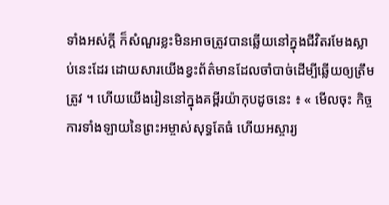ទាំងអស់ក្ដី ក៏សំណួរខ្លះមិនអាចត្រូវបានឆ្លើយនៅក្នុងជីវិតរមែងស្លាប់នេះដែរ ដោយសារយើងខ្វះព័ត៌មានដែលចាំបាច់ដើម្បីឆ្លើយឲ្យត្រឹមត្រូវ ។ ហើយយើងរៀននៅក្នុងគម្ពីរយ៉ាកុបដូចនេះ ៖ « មើលចុះ កិច្ចការទាំងឡាយនៃព្រះអម្ចាស់សុទ្ធតែធំ ហើយអស្ចារ្យ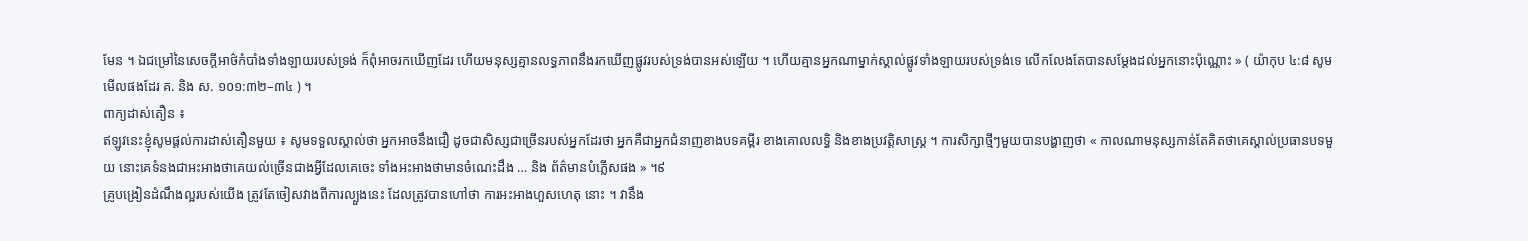មែន ។ ឯជម្រៅនៃសេចក្ដីអាថ៌កំបាំងទាំងឡាយរបស់ទ្រង់ ក៏ពុំអាចរកឃើញដែរ ហើយមនុស្សគ្មានលទ្ធភាពនឹងរកឃើញផ្លូវរបស់ទ្រង់បានអស់ឡើយ ។ ហើយគ្មានអ្នកណាម្នាក់ស្គាល់ផ្លូវទាំងឡាយរបស់ទ្រង់ទេ លើកលែងតែបានសម្ដែងដល់អ្នកនោះប៉ុណ្ណោះ » ( យ៉ាកុប ៤:៨ សូមមើលផងដែរ គ. និង ស. ១០១:៣២–៣៤ ) ។
ពាក្យដាស់តឿន ៖
ឥឡូវនេះខ្ញុំសូមផ្តល់ការដាស់តឿនមួយ ៖ សូមទទួលស្គាល់ថា អ្នកអាចនឹងជឿ ដូចជាសិស្សជាច្រើនរបស់អ្នកដែរថា អ្នកគឺជាអ្នកជំនាញខាងបទគម្ពីរ ខាងគោលលទ្ធិ និងខាងប្រវត្តិសាស្ត្រ ។ ការសិក្សាថ្មីៗមួយបានបង្ហាញថា « កាលណាមនុស្សកាន់តែគិតថាគេស្គាល់ប្រធានបទមួយ នោះគេទំនងជាអះអាងថាគេយល់ច្រើនជាងអ្វីដែលគេចេះ ទាំងអះអាងថាមានចំណេះដឹង … និង ព័ត៌មានបំភ្លើសផង » ។៩
គ្រូបង្រៀនដំណឹងល្អរបស់យើង ត្រូវតែចៀសវាងពីការល្បួងនេះ ដែលត្រូវបានហៅថា ការអះអាងហួសហេតុ នោះ ។ វានឹង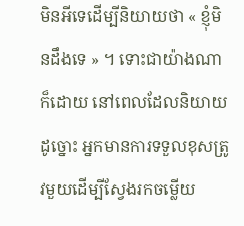មិនអីទេដើម្បីនិយាយថា « ខ្ញុំមិនដឹងទេ » ។ ទោះជាយ៉ាងណាក៏ដោយ នៅពេលដែលនិយាយដូច្នោះ អ្នកមានការទទួលខុសត្រូវមួយដើម្បីស្វែងរកចម្លើយ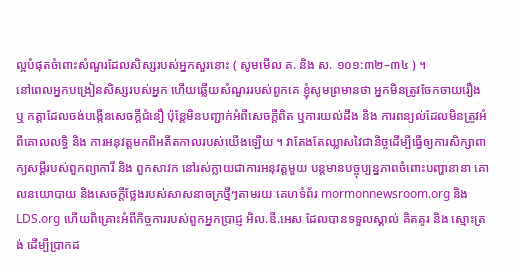ល្អបំផុតចំពោះសំណួរដែលសិស្សរបស់អ្នកសួរនោះ ( សូមមើល គ. និង ស. ១០១:៣២–៣៤ ) ។
នៅពេលអ្នកបង្រៀនសិស្សរបស់អ្នក ហើយឆ្លើយសំណួររបស់ពួកគេ ខ្ញុំសូមព្រមានថា អ្នកមិនត្រូវចែកចាយរឿង ឬ កត្តាដែលចង់បង្កើនសេចក្ដីជំនឿ ប៉ុន្តែមិនបញ្ជាក់អំពីសេចក្ដីពិត ឬការយល់ដឹង និង ការពន្យល់ដែលមិនត្រូវអំពីគោលលទ្ធិ និង ការអនុវត្តមកពីអតីតកាលរបស់យើងឡើយ ។ វាតែងតែឈ្លាសវៃជានិច្ចដើម្បីធ្វើឲ្យការសិក្សាពាក្យសម្ដីរបស់ពួកព្យាការី និង ពួកសាវក នៅរស់ក្លាយជាការអនុវត្តមួយ បន្ដមានបច្ចុប្បន្នភាពចំពោះបញ្ហានានា គោលនយោបាយ និងសេចក្ដីថ្លែងរបស់សាសនាចក្រថ្មីៗតាមរយៈគេហទំព័រ mormonnewsroom.org និង LDS.org ហើយពិគ្រោះអំពីកិច្ចការរបស់ពួកអ្នកប្រាជ្ញ អិល.ឌី.អេស ដែលបានទទួលស្គាល់ គិតគូរ និង ស្មោះត្រង់ ដើម្បីប្រាកដ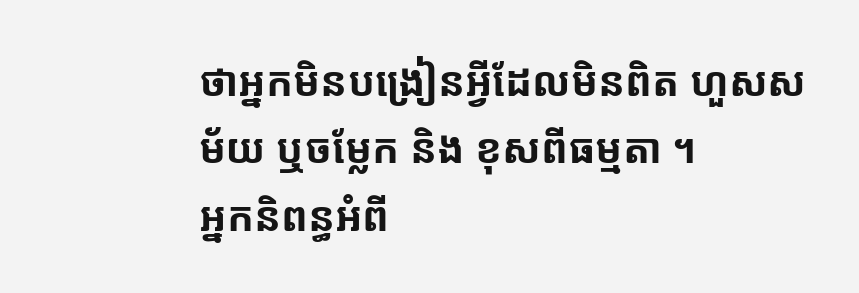ថាអ្នកមិនបង្រៀនអ្វីដែលមិនពិត ហួសសម័យ ឬចម្លែក និង ខុសពីធម្មតា ។
អ្នកនិពន្ធអំពី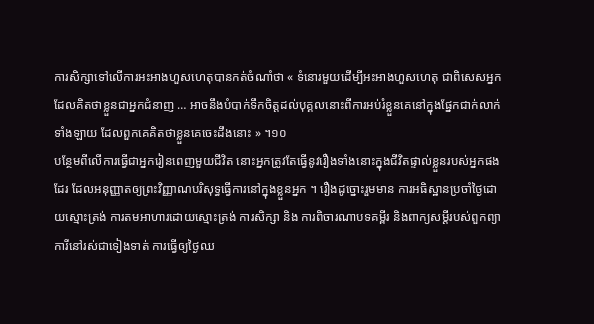ការសិក្សាទៅលើការអះអាងហួសហេតុបានកត់ចំណាំថា « ទំនោរមួយដើម្បីអះអាងហួសហេតុ ជាពិសេសអ្នកដែលគិតថាខ្លួនជាអ្នកជំនាញ … អាចនឹងបំបាក់ទឹកចិត្តដល់បុគ្គលនោះពីការអប់រំខ្លួនគេនៅក្នុងផ្នែកជាក់លាក់ទាំងឡាយ ដែលពួកគេគិតថាខ្លួនគេចេះដឹងនោះ » ។១០
បន្ថែមពីលើការធ្វើជាអ្នករៀនពេញមួយជីវិត នោះអ្នកត្រូវតែធ្វើនូវរឿងទាំងនោះក្នុងជីវិតផ្ទាល់ខ្លួនរបស់អ្នកផងដែរ ដែលអនុញ្ញាតឲ្យព្រះវិញ្ញាណបរិសុទ្ធធ្វើការនៅក្នុងខ្លួនអ្នក ។ រឿងដូច្នោះរួមមាន ការអធិស្ឋានប្រចាំថ្ងៃដោយស្មោះត្រង់ ការតមអាហារដោយស្មោះត្រង់ ការសិក្សា និង ការពិចារណាបទគម្ពីរ និងពាក្យសម្ដីរបស់ពួកព្យាការីនៅរស់ជាទៀងទាត់ ការធ្វើឲ្យថ្ងៃឈ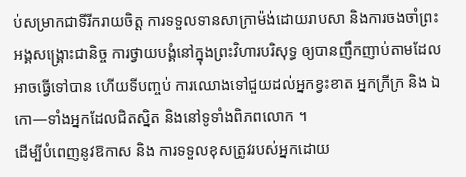ប់សម្រាកជាទីរីករាយចិត្ត ការទទួលទានសាក្រាម៉ង់ដោយរាបសា និងការចងចាំព្រះអង្គសង្គ្រោះជានិច្ច ការថ្វាយបង្គំនៅក្នុងព្រះវិហារបរិសុទ្ធ ឲ្យបានញឹកញាប់តាមដែលអាចធ្វើទៅបាន ហើយទីបញ្ចប់ ការឈោងទៅជួយដល់អ្នកខ្វះខាត អ្នកក្រីក្រ និង ឯកោ—ទាំងអ្នកដែលជិតស្និត និងនៅទូទាំងពិភពលោក ។
ដើម្បីបំពេញនូវឱកាស និង ការទទួលខុសត្រូវរបស់អ្នកដោយ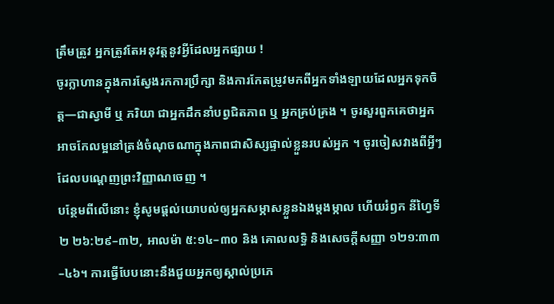ត្រឹមត្រូវ អ្នកត្រូវតែអនុវត្តនូវអ្វីដែលអ្នកផ្សាយ !
ចូរក្លាហានក្នុងការស្វែងរកការប្រឹក្សា និងការកែតម្រូវមកពីអ្នកទាំងឡាយដែលអ្នកទុកចិត្ត—ជាស្វាមី ឬ ភរិយា ជាអ្នកដឹកនាំបព្វជិតភាព ឬ អ្នកគ្រប់គ្រង ។ ចូរសួរពួកគេថាអ្នកអាចកែលម្អនៅត្រង់ចំណុចណាក្នុងភាពជាសិស្សផ្ទាល់ខ្លួនរបស់អ្នក ។ ចូរចៀសវាងពីអ្វីៗដែលបណ្ដេញព្រះវិញ្ញាណចេញ ។
បន្ថែមពីលើនោះ ខ្ញុំសូមផ្ដល់យោបល់ឲ្យអ្នកសម្ភាសខ្លួនឯងម្ដងម្កាល ហើយរំឭក នីហ្វៃទី ២ ២៦:២៩–៣២, អាលម៉ា ៥:១៤–៣០ និង គោលលទ្ធិ និងសេចក្ដីសញ្ញា ១២១:៣៣–៤៦។ ការធ្វើបែបនោះនឹងជួយអ្នកឲ្យស្គាល់ប្រភេ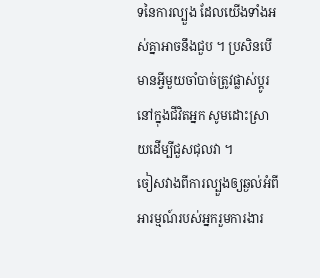ទនៃការល្បួង ដែលយើងទាំងអស់គ្នាអាចនឹងជួប ។ ប្រសិនបើមានអ្វីមួយចាំបាច់ត្រូវផ្លាស់ប្ដូរនៅក្នុងជីវិតអ្នក សូមដោះស្រាយដើម្បីជួសជុលវា ។
ចៀសវាងពីការល្បួងឲ្យឆ្ងល់អំពីអារម្មណ៍របស់អ្នករួមការងារ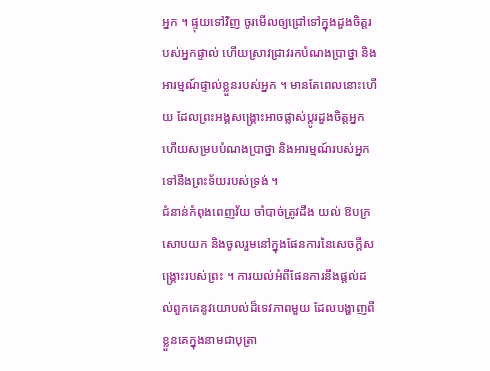អ្នក ។ ផ្ទុយទៅវិញ ចូរមើលឲ្យជ្រៅទៅក្នុងដួងចិត្តរបស់អ្នកផ្ទាល់ ហើយស្រាវជ្រាវរកបំណងប្រាថ្នា និង អារម្មណ៍ផ្ទាល់ខ្លួនរបស់អ្នក ។ មានតែពេលនោះហើយ ដែលព្រះអង្គសង្គ្រោះអាចផ្លាស់ប្ដូរដួងចិត្តអ្នក ហើយសម្របបំណងប្រាថ្នា និងអារម្មណ៍របស់អ្នកទៅនឹងព្រះទ័យរបស់ទ្រង់ ។
ជំនាន់កំពុងពេញវ័យ ចាំបាច់ត្រូវដឹង យល់ ឱបក្រសោបយក និងចូលរួមនៅក្នុងផែនការនៃសេចក្ដីសង្គ្រោះរបស់ព្រះ ។ ការយល់អំពីផែនការនឹងផ្ដល់ដល់ពួកគេនូវយោបល់ដ៏ទេវភាពមួយ ដែលបង្ហាញពីខ្លួនគេក្នុងនាមជាបុត្រា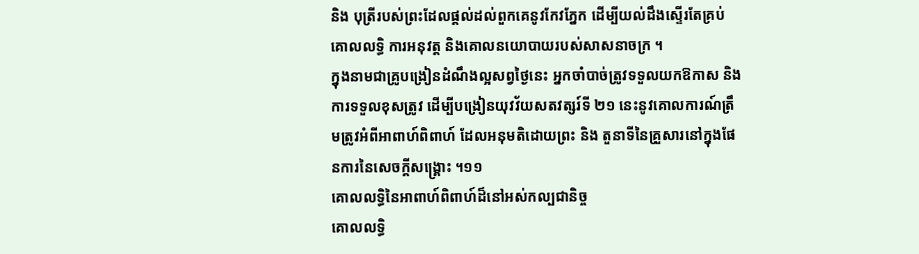និង បុត្រីរបស់ព្រះដែលផ្ដល់ដល់ពួកគេនូវកែវភ្នែក ដើម្បីយល់ដឹងស្ទើរតែគ្រប់គោលលទ្ធិ ការអនុវត្ត និងគោលនយោបាយរបស់សាសនាចក្រ ។
ក្នុងនាមជាគ្រូបង្រៀនដំណឹងល្អសព្វថ្ងៃនេះ អ្នកចាំបាច់ត្រូវទទួលយកឱកាស និង ការទទួលខុសត្រូវ ដើម្បីបង្រៀនយុវវ័យសតវត្សរ៍ទី ២១ នេះនូវគោលការណ៍ត្រឹមត្រូវអំពីអាពាហ៍ពិពាហ៍ ដែលអនុមតិដោយព្រះ និង តួនាទីនៃគ្រួសារនៅក្នុងផែនការនៃសេចក្ដីសង្គ្រោះ ។១១
គោលលទ្ធិនៃអាពាហ៍ពិពាហ៍ដ៏នៅអស់កល្បជានិច្ច
គោលលទ្ធិ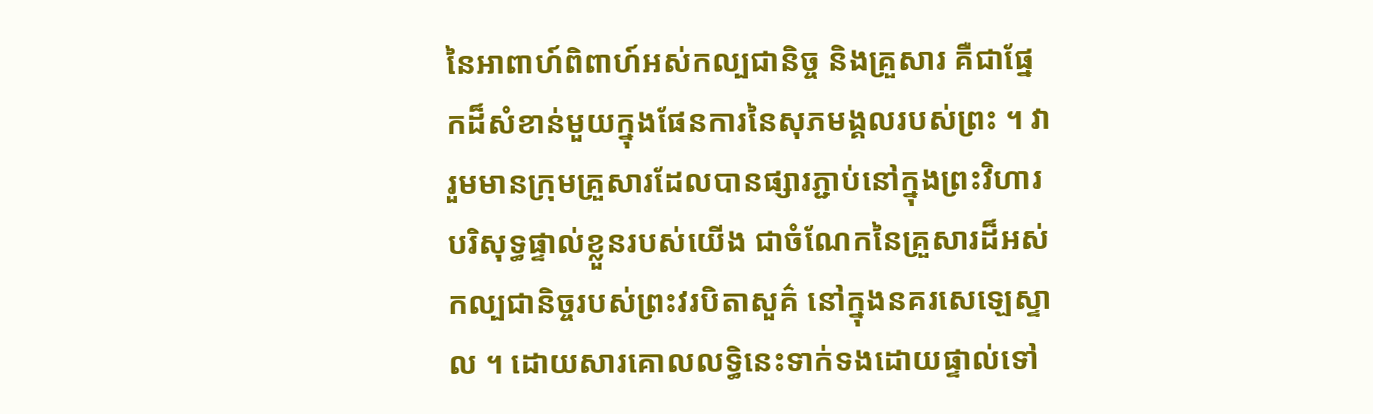នៃអាពាហ៍ពិពាហ៍អស់កល្បជានិច្ច និងគ្រួសារ គឺជាផ្នែកដ៏សំខាន់មួយក្នុងផែនការនៃសុភមង្គលរបស់ព្រះ ។ វារួមមានក្រុមគ្រួសារដែលបានផ្សារភ្ជាប់នៅក្នុងព្រះវិហារបរិសុទ្ធផ្ទាល់ខ្លួនរបស់យើង ជាចំណែកនៃគ្រួសារដ៏អស់កល្បជានិច្ចរបស់ព្រះវរបិតាសួគ៌ នៅក្នុងនគរសេឡេស្ទាល ។ ដោយសារគោលលទ្ធិនេះទាក់ទងដោយផ្ទាល់ទៅ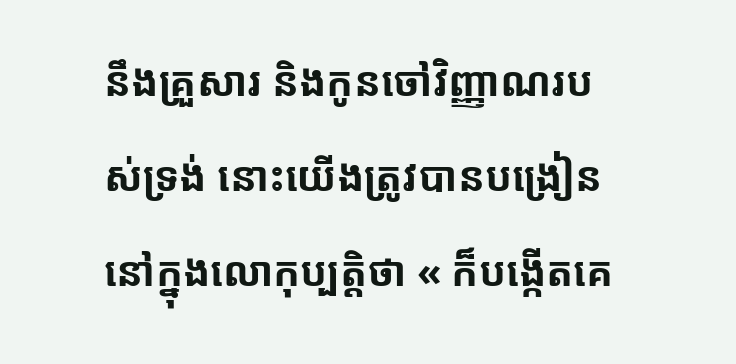នឹងគ្រួសារ និងកូនចៅវិញ្ញាណរបស់ទ្រង់ នោះយើងត្រូវបានបង្រៀននៅក្នុងលោកុប្បត្តិថា « ក៏បង្កើតគេ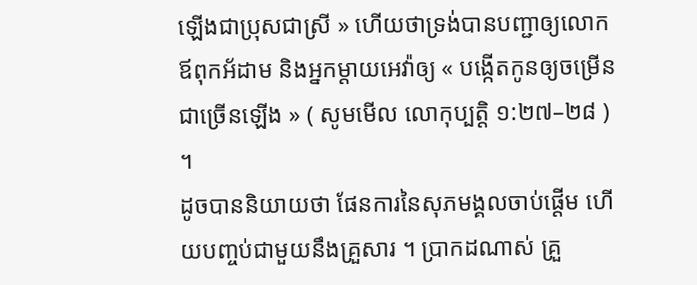ឡើងជាប្រុសជាស្រី » ហើយថាទ្រង់បានបញ្ជាឲ្យលោកឪពុកអ័ដាម និងអ្នកម្ដាយអេវ៉ាឲ្យ « បង្កើតកូនឲ្យចម្រើនជាច្រើនឡើង » ( សូមមើល លោកុប្បត្តិ ១:២៧–២៨ ) ។
ដូចបាននិយាយថា ផែនការនៃសុភមង្គលចាប់ផ្ដើម ហើយបញ្ចប់ជាមួយនឹងគ្រួសារ ។ ប្រាកដណាស់ គ្រួ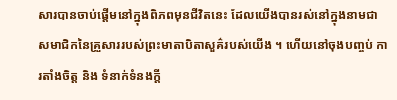សារបានចាប់ផ្តើមនៅក្នុងពិភពមុនជីវិតនេះ ដែលយើងបានរស់នៅក្នុងនាមជាសមាជិកនៃគ្រួសាររបស់ព្រះមាតាបិតាសួគ៌របស់យើង ។ ហើយនៅចុងបញ្ចប់ ការតាំងចិត្ត និង ទំនាក់ទំនងក្ដី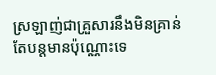ស្រឡាញ់ជាគ្រួសារនឹងមិនគ្រាន់តែបន្ដមានប៉ុណ្ណោះទេ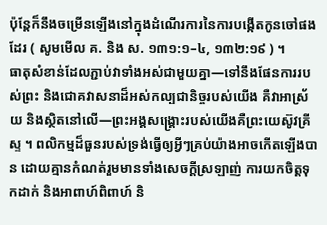ប៉ុន្តែក៏នឹងចម្រើនឡើងនៅក្នុងដំណើរការនៃការបង្កើតកូនចៅផងដែរ ( សូមមើល គ. និង ស. ១៣១:១–៤, ១៣២:១៩ ) ។
ធាតុសំខាន់ដែលភ្ជាប់វាទាំងអស់ជាមួយគ្នា—ទៅនឹងផែនការរបស់ព្រះ និងជោគវាសនាដ៏អស់កល្បជានិច្ចរបស់យើង គឺវាអាស្រ័យ និងស្ថិតនៅលើ—ព្រះអង្គសង្គ្រោះរបស់យើងគឺព្រះយេស៊ូវគ្រីស្ទ ។ ពលិកម្មដ៏ធួនរបស់ទ្រង់ធ្វើឲ្យអ្វីៗគ្រប់យ៉ាងអាចកើតឡើងបាន ដោយគ្មានកំណត់រួមមានទាំងសេចក្ដីស្រឡាញ់ ការយកចិត្តទុកដាក់ និងអាពាហ៍ពិពាហ៍ និ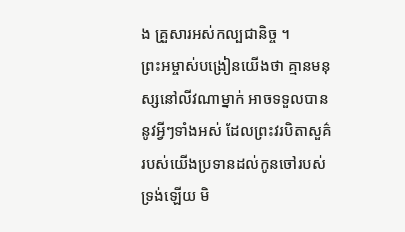ង គ្រួសារអស់កល្បជានិច្ច ។
ព្រះអម្ចាស់បង្រៀនយើងថា គ្មានមនុស្សនៅលីវណាម្នាក់ អាចទទួលបាននូវអ្វីៗទាំងអស់ ដែលព្រះវរបិតាសួគ៌របស់យើងប្រទានដល់កូនចៅរបស់ទ្រង់ឡើយ មិ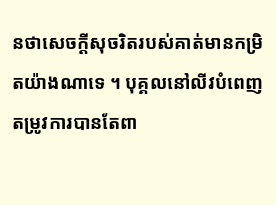នថាសេចក្ដីសុចរិតរបស់គាត់មានកម្រិតយ៉ាងណាទេ ។ បុគ្គលនៅលីវបំពេញតម្រូវការបានតែពា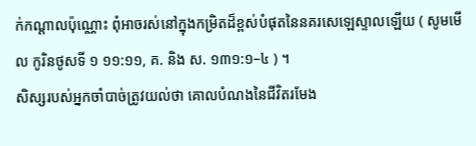ក់កណ្ដាលប៉ុណ្ណោះ ពុំអាចរស់នៅក្នុងកម្រិតដ៏ខ្ពស់បំផុតនៃនគរសេឡេស្ទាលឡើយ ( សូមមើល កូរិនថូសទី ១ ១១:១១, គ. និង ស. ១៣១:១–៤ ) ។
សិស្សរបស់អ្នកចាំបាច់ត្រូវយល់ថា គោលបំណងនៃជីវិតរមែង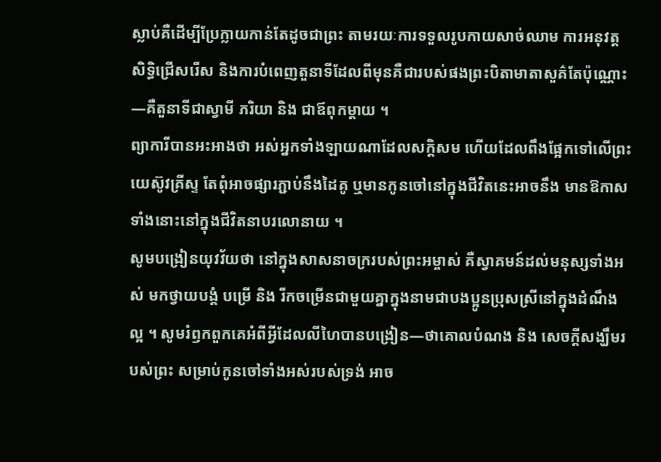ស្លាប់គឺដើម្បីប្រែក្លាយកាន់តែដូចជាព្រះ តាមរយៈការទទួលរូបកាយសាច់ឈាម ការអនុវត្តសិទ្ធិជ្រើសរើស និងការបំពេញតួនាទីដែលពីមុនគឺជារបស់ផងព្រះបិតាមាតាសួគ៌តែប៉ុណ្ណោះ—គឺតួនាទីជាស្វាមី ភរិយា និង ជាឪពុកម្ដាយ ។
ព្យាការីបានអះអាងថា អស់អ្នកទាំងឡាយណាដែលសក្ដិសម ហើយដែលពឹងផ្អែកទៅលើព្រះយេស៊ូវគ្រីស្ទ តែពុំអាចផ្សារភ្ជាប់នឹងដៃគូ ឬមានកូនចៅនៅក្នុងជីវិតនេះអាចនឹង មានឱកាសទាំងនោះនៅក្នុងជីវិតនាបរលោនាយ ។
សូមបង្រៀនយុវវ័យថា នៅក្នុងសាសនាចក្ររបស់ព្រះអម្ចាស់ គឺស្វាគមន៍ដល់មនុស្សទាំងអស់ មកថ្វាយបង្គំ បម្រើ និង រីកចម្រើនជាមួយគ្នាក្នុងនាមជាបងប្អូនប្រុសស្រីនៅក្នុងដំណឹងល្អ ។ សូមរំឭកពួកគេអំពីអ្វីដែលលីហៃបានបង្រៀន—ថាគោលបំណង និង សេចក្តីសង្ឃឹមរបស់ព្រះ សម្រាប់កូនចៅទាំងអស់របស់ទ្រង់ អាច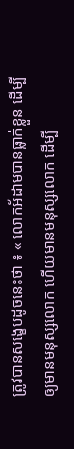ត្រូវបានសង្ខេបដូចនេះថា ៖ « លោកអ័ដាមបានធ្លាក់ខ្លួន ដើម្បីឲ្យមានមនុស្សលោក ហើយមានមនុស្សលោក ដើម្បី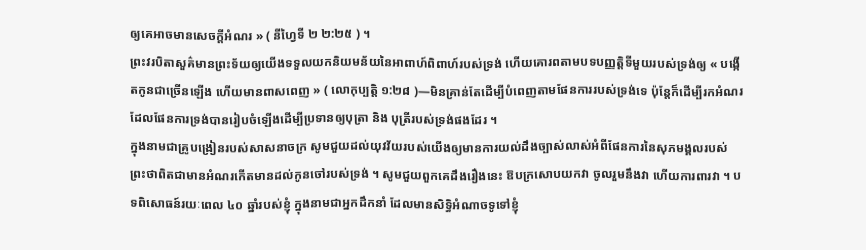ឲ្យគេអាចមានសេចក្ដីអំណរ » ( នីហ្វៃទី ២ ២:២៥ ) ។
ព្រះវរបិតាសួគ៌មានព្រះទ័យឲ្យយើងទទួលយកនិយមន័យនៃអាពាហ៍ពិពាហ៍របស់ទ្រង់ ហើយគោរពតាមបទបញ្ញត្តិទីមួយរបស់ទ្រង់ឲ្យ « បង្កើតកូនជាច្រើនឡើង ហើយមានពាសពេញ » ( លោកុប្បត្តិ ១:២៨ )—មិនគ្រាន់តែដើម្បីបំពេញតាមផែនការរបស់ទ្រង់ទេ ប៉ុន្តែក៏ដើម្បីរកអំណរដែលផែនការទ្រង់បានរៀបចំឡើងដើម្បីប្រទានឲ្យបុត្រា និង បុត្រីរបស់ទ្រង់ផងដែរ ។
ក្នុងនាមជាគ្រូបង្រៀនរបស់សាសនាចក្រ សូមជួយដល់យុវវ័យរបស់យើងឲ្យមានការយល់ដឹងច្បាស់លាស់អំពីផែនការនៃសុភមង្គលរបស់ព្រះថាពិតជាមានអំណរកើតមានដល់កូនចៅរបស់ទ្រង់ ។ សូមជួយពួកគេដឹងរឿងនេះ ឱបក្រសោបយកវា ចូលរួមនឹងវា ហើយការពារវា ។ បទពិសោធន៍រយៈពេល ៤០ ឆ្នាំរបស់ខ្ញុំ ក្នុងនាមជាអ្នកដឹកនាំ ដែលមានសិទ្ធិអំណាចទូទៅខ្ញុំ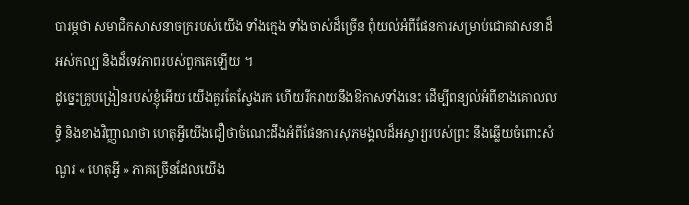បារម្ភថា សមាជិកសាសនាចក្ររបស់យើង ទាំងក្មេង ទាំងចាស់ដ៏ច្រើន ពុំយល់អំពីផែនការសម្រាប់ជោគវាសនាដ៏អស់កល្ប និងដ៏ទេវភាពរបស់ពួកគេឡើយ ។
ដូច្នេះគ្រូបង្រៀនរបស់ខ្ញុំអើយ យើងគួរតែស្វែងរក ហើយរីករាយនឹងឱកាសទាំងនេះ ដើម្បីពន្យល់អំពីខាងគោលលទ្ធិ និងខាងវិញ្ញាណថា ហេតុអ្វីយើងជឿថាចំណេះដឹងអំពីផែនការសុភមង្គលដ៏អស្ចារ្យរបស់ព្រះ នឹងឆ្លើយចំពោះសំណួរ « ហេតុអ្វី » ភាគច្រើនដែលយើង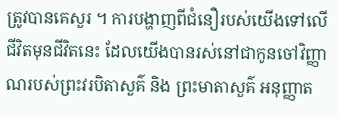ត្រូវបានគេសួរ ។ ការបង្ហាញពីជំនឿរបស់យើងទៅលើជីវិតមុនជីវិតនេះ ដែលយើងបានរស់នៅជាកូនចៅវិញ្ញាណរបស់ព្រះវរបិតាសួគ៌ និង ព្រះមាតាសួគ៌ អនុញ្ញាត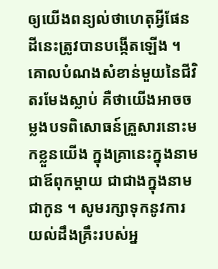ឲ្យយើងពន្យល់ថាហេតុអ្វីផែនដីនេះត្រូវបានបង្កើតឡើង ។ គោលបំណងសំខាន់មួយនៃជីវិតរមែងស្លាប់ គឺថាយើងអាចចម្លងបទពិសោធន៍គ្រួសារនោះមកខ្លួនយើង ក្នុងគ្រានេះក្នុងនាមជាឪពុកម្ដាយ ជាជាងក្នុងនាមជាកូន ។ សូមរក្សាទុកនូវការយល់ដឹងគ្រឹះរបស់អ្ន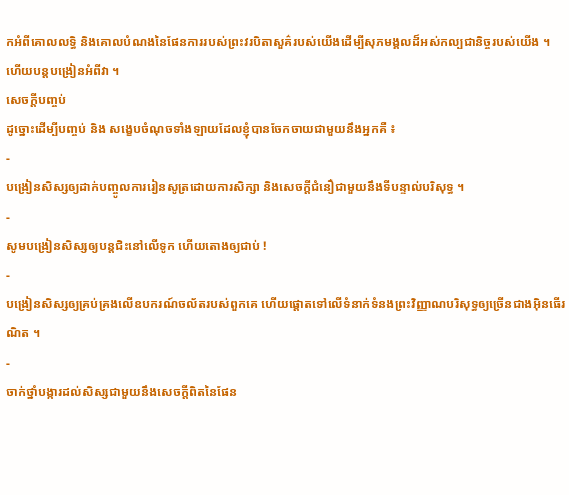កអំពីគោលលទ្ធិ និងគោលបំណងនៃផែនការរបស់ព្រះវរបិតាសួគ៌របស់យើងដើម្បីសុភមង្គលដ៏អស់កល្បជានិច្ចរបស់យើង ។ ហើយបន្ដបង្រៀនអំពីវា ។
សេចក្ដីបញ្ចប់
ដូច្នោះដើម្បីបញ្ចប់ និង សង្ខេបចំណុចទាំងឡាយដែលខ្ញុំបានចែកចាយជាមួយនឹងអ្នកគឺ ៖
-
បង្រៀនសិស្សឲ្យដាក់បញ្ចូលការរៀនសូត្រដោយការសិក្សា និងសេចក្ដីជំនឿជាមួយនឹងទីបន្ទាល់បរិសុទ្ធ ។
-
សូមបង្រៀនសិស្សឲ្យបន្ដជិះនៅលើទូក ហើយតោងឲ្យជាប់ !
-
បង្រៀនសិស្សឲ្យគ្រប់គ្រងលើឧបករណ៍ចល័តរបស់ពួកគេ ហើយផ្ដោតទៅលើទំនាក់ទំនងព្រះវិញ្ញាណបរិសុទ្ធឲ្យច្រើនជាងអ៊ិនធើរណិត ។
-
ចាក់ថ្នាំបង្ការដល់សិស្សជាមួយនឹងសេចក្ដីពិតនៃផែន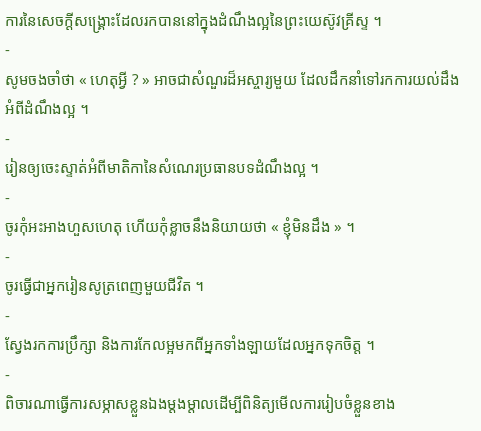ការនៃសេចក្ដីសង្គ្រោះដែលរកបាននៅក្នុងដំណឹងល្អនៃព្រះយេស៊ូវគ្រីស្ទ ។
-
សូមចងចាំថា « ហេតុអ្វី ? » អាចជាសំណួរដ៏អស្ចារ្យមួយ ដែលដឹកនាំទៅរកការយល់ដឹងអំពីដំណឹងល្អ ។
-
រៀនឲ្យចេះស្ទាត់អំពីមាតិកានៃសំណេរប្រធានបទដំណឹងល្អ ។
-
ចូរកុំអះអាងហួសហេតុ ហើយកុំខ្លាចនឹងនិយាយថា « ខ្ញុំមិនដឹង » ។
-
ចូរធ្វើជាអ្នករៀនសូត្រពេញមួយជីវិត ។
-
ស្វែងរកការប្រឹក្សា និងការកែលម្អមកពីអ្នកទាំងឡាយដែលអ្នកទុកចិត្ត ។
-
ពិចារណាធ្វើការសម្ភាសខ្លួនឯងម្ដងម្ដាលដើម្បីពិនិត្យមើលការរៀបចំខ្លួនខាង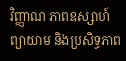វិញ្ញាណ ភាពឧស្សាហ៍ព្យាយាម និងប្រសិទ្ធភាព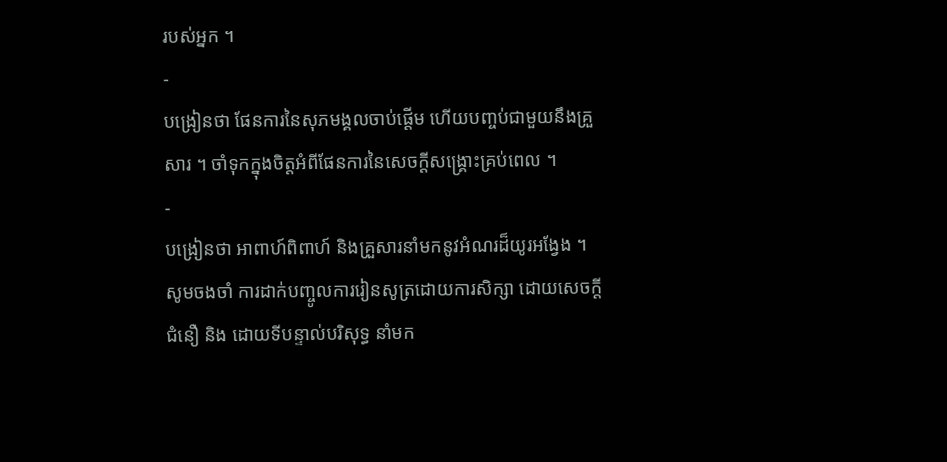របស់អ្នក ។
-
បង្រៀនថា ផែនការនៃសុភមង្គលចាប់ផ្ដើម ហើយបញ្ចប់ជាមួយនឹងគ្រួសារ ។ ចាំទុកក្នុងចិត្តអំពីផែនការនៃសេចក្ដីសង្គ្រោះគ្រប់ពេល ។
-
បង្រៀនថា អាពាហ៍ពិពាហ៍ និងគ្រួសារនាំមកនូវអំណរដ៏យូរអង្វែង ។
សូមចងចាំ ការដាក់បញ្ចូលការរៀនសូត្រដោយការសិក្សា ដោយសេចក្ដីជំនឿ និង ដោយទីបន្ទាល់បរិសុទ្ធ នាំមក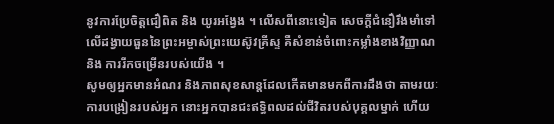នូវការប្រែចិត្តជឿពិត និង យូរអង្វែង ។ លើសពីនោះទៀត សេចក្ដីជំនឿរឹងមាំទៅលើដង្វាយធួននៃព្រះអម្ចាស់ព្រះយេស៊ូវគ្រីស្ទ គឺសំខាន់ចំពោះកម្លាំងខាងវិញ្ញាណ និង ការរីកចម្រើនរបស់យើង ។
សូមឲ្យអ្នកមានអំណរ និងភាពសុខសាន្ដដែលកើតមានមកពីការដឹងថា តាមរយៈការបង្រៀនរបស់អ្នក នោះអ្នកបានជះឥទ្ធិពលដល់ជីវិតរបស់បុគ្គលម្នាក់ ហើយ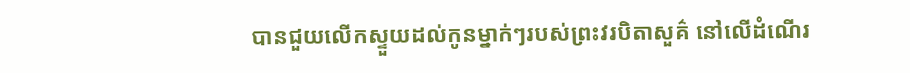បានជួយលើកស្ទួយដល់កូនម្នាក់ៗរបស់ព្រះវរបិតាសួគ៌ នៅលើដំណើរ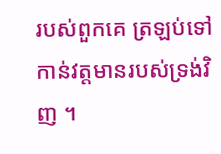របស់ពួកគេ ត្រឡប់ទៅកាន់វត្តមានរបស់ទ្រង់វិញ ។